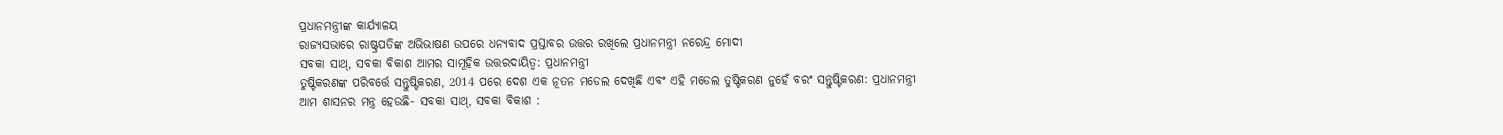ପ୍ରଧାନମନ୍ତ୍ରୀଙ୍କ କାର୍ଯ୍ୟାଳୟ
ରାଜ୍ୟସଭାରେ ରାଷ୍ଟ୍ରପତିଙ୍କ ଅଭିଭାଷଣ ଉପରେ ଧନ୍ୟବାଦ ପ୍ରସ୍ତାବର ଉତ୍ତର ରଖିଲେ ପ୍ରଧାନମନ୍ତ୍ରୀ ନରେନ୍ଦ୍ର ମୋଦୀ
ସବକା ସାଥ୍, ସବକା ବିକାଶ ଆମର ସାମୂହିକ ଉତ୍ତରଦାୟିତ୍ୱ: ପ୍ରଧାନମନ୍ତ୍ରୀ
ତୁଷ୍ଟିକରଣଙ୍କ ପରିବର୍ତ୍ତେ ସନ୍ତୁଷ୍ଟିକରଣ, 2014 ପରେ ଦେଶ ଏକ ନୂତନ ମଡେଲ ଦେଖିଛି ଏବଂ ଏହି ମଡେଲ ତୁଷ୍ଟିକରଣ ନୁହେଁ ବରଂ ସନ୍ତୁଷ୍ଟିକରଣ: ପ୍ରଧାନମନ୍ତ୍ରୀ
ଆମ ଶାସନର ମନ୍ତ୍ର ହେଉଛି- ସବକା ସାଥ୍, ସବକା ବିକାଶ :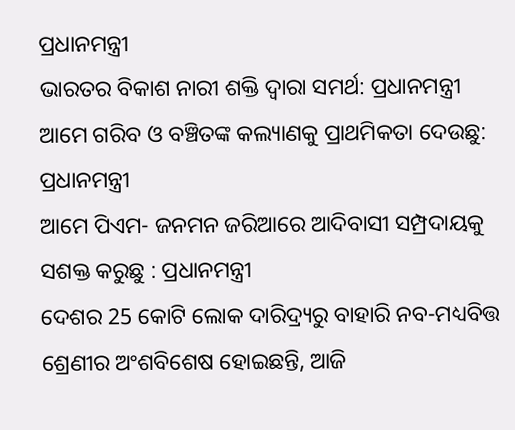ପ୍ରଧାନମନ୍ତ୍ରୀ
ଭାରତର ବିକାଶ ନାରୀ ଶକ୍ତି ଦ୍ୱାରା ସମର୍ଥ: ପ୍ରଧାନମନ୍ତ୍ରୀ
ଆମେ ଗରିବ ଓ ବଞ୍ଚିତଙ୍କ କଲ୍ୟାଣକୁ ପ୍ରାଥମିକତା ଦେଉଛୁ: ପ୍ରଧାନମନ୍ତ୍ରୀ
ଆମେ ପିଏମ- ଜନମନ ଜରିଆରେ ଆଦିବାସୀ ସମ୍ପ୍ରଦାୟକୁ ସଶକ୍ତ କରୁଛୁ : ପ୍ରଧାନମନ୍ତ୍ରୀ
ଦେଶର 25 କୋଟି ଲୋକ ଦାରିଦ୍ର୍ୟରୁ ବାହାରି ନବ-ମଧ୍ୟବିତ୍ତ ଶ୍ରେଣୀର ଅଂଶବିଶେଷ ହୋଇଛନ୍ତି, ଆଜି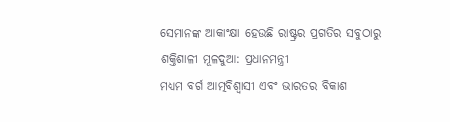ସେମାନଙ୍କ ଆକାଂକ୍ଷା ହେଉଛି ରାଷ୍ଟ୍ରର ପ୍ରଗତିର ସବୁଠାରୁ ଶକ୍ତିଶାଳୀ ମୂଳଦୁଆ: ପ୍ରଧାନମନ୍ତ୍ରୀ
ମଧ୍ୟମ ବର୍ଗ ଆତ୍ମବିଶ୍ୱାସୀ ଏବଂ ଭାରତର ବିକାଶ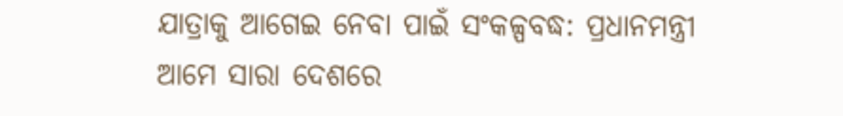ଯାତ୍ରାକୁ ଆଗେଇ ନେବା ପାଇଁ ସଂକଳ୍ପବଦ୍ଧ: ପ୍ରଧାନମନ୍ତ୍ରୀ
ଆମେ ସାରା ଦେଶରେ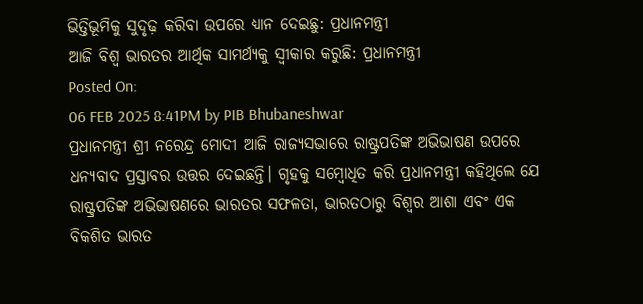ଭିତ୍ତିଭୂମିକୁ ସୁଦୃଢ଼ କରିବା ଉପରେ ଧ୍ୟାନ ଦେଇଛୁ: ପ୍ରଧାନମନ୍ତ୍ରୀ
ଆଜି ବିଶ୍ୱ ଭାରତର ଆର୍ଥିକ ସାମର୍ଥ୍ୟକୁ ସ୍ୱୀକାର କରୁଛି: ପ୍ରଧାନମନ୍ତ୍ରୀ
Posted On:
06 FEB 2025 8:41PM by PIB Bhubaneshwar
ପ୍ରଧାନମନ୍ତ୍ରୀ ଶ୍ରୀ ନରେନ୍ଦ୍ର ମୋଦୀ ଆଜି ରାଜ୍ୟସଭାରେ ରାଷ୍ଟ୍ରପତିଙ୍କ ଅଭିଭାଷଣ ଉପରେ ଧନ୍ୟବାଦ ପ୍ରସ୍ତାବର ଉତ୍ତର ଦେଇଛନ୍ତି। ଗୃହକୁ ସମ୍ବୋଧିତ କରି ପ୍ରଧାନମନ୍ତ୍ରୀ କହିଥିଲେ ଯେ ରାଷ୍ଟ୍ରପତିଙ୍କ ଅଭିଭାଷଣରେ ଭାରତର ସଫଳତା, ଭାରତଠାରୁ ବିଶ୍ୱର ଆଶା ଏବଂ ଏକ ବିକଶିତ ଭାରତ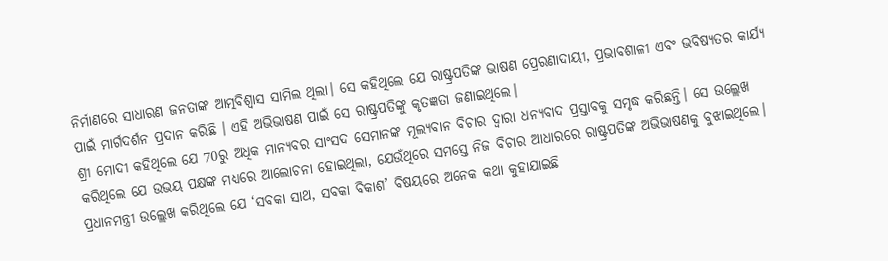ନିର୍ମାଣରେ ସାଧାରଣ ଜନତାଙ୍କ ଆତ୍ମବିଶ୍ୱାସ ସାମିଲ ଥିଲା। ସେ କହିଥିଲେ ଯେ ରାଷ୍ଟ୍ରପତିଙ୍କ ଭାଷଣ ପ୍ରେରଣାଦାୟୀ, ପ୍ରଭାବଶାଳୀ ଏବଂ ଭବିଷ୍ୟତର କାର୍ଯ୍ୟ ପାଇଁ ମାର୍ଗଦର୍ଶନ ପ୍ରଦାନ କରିଛି । ଏହି ଅଭିଭାଷଣ ପାଇଁ ସେ ରାଷ୍ଟ୍ରପତିଙ୍କୁ କୃତଜ୍ଞତା ଜଣାଇଥିଲେ।
ଶ୍ରୀ ମୋଦୀ କହିଥିଲେ ଯେ 70ରୁ ଅଧିକ ମାନ୍ୟବର ସାଂସଦ ସେମାନଙ୍କ ମୂଲ୍ୟବାନ ବିଚାର ଦ୍ୱାରା ଧନ୍ୟବାଦ ପ୍ରସ୍ତାବକୁ ସମୃଦ୍ଧ କରିଛନ୍ତି। ସେ ଉଲ୍ଲେଖ କରିଥିଲେ ଯେ ଉଭୟ ପକ୍ଷଙ୍କ ମଧ୍ୟରେ ଆଲୋଚନା ହୋଇଥିଲା, ଯେଉଁଥିରେ ସମସ୍ତେ ନିଜ ବିଚାର ଆଧାରରେ ରାଷ୍ଟ୍ରପତିଙ୍କ ଅଭିଭାଷଣକୁ ବୁଝାଇଥିଲେ। ପ୍ରଧାନମନ୍ତ୍ରୀ ଉଲ୍ଲେଖ କରିଥିଲେ ଯେ ‘ସବକା ସାଥ, ସବକା ବିକାଶ’ ବିଷୟରେ ଅନେକ କଥା କୁହାଯାଇଛି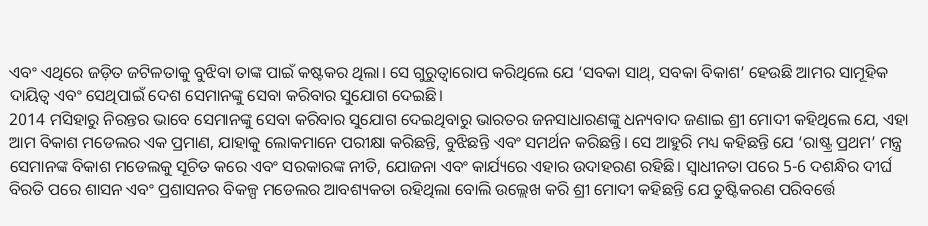ଏବଂ ଏଥିରେ ଜଡ଼ିତ ଜଟିଳତାକୁ ବୁଝିବା ତାଙ୍କ ପାଇଁ କଷ୍ଟକର ଥିଲା। ସେ ଗୁରୁତ୍ୱାରୋପ କରିଥିଲେ ଯେ ‘ସବକା ସାଥ୍, ସବକା ବିକାଶ’ ହେଉଛି ଆମର ସାମୂହିକ ଦାୟିତ୍ୱ ଏବଂ ସେଥିପାଇଁ ଦେଶ ସେମାନଙ୍କୁ ସେବା କରିବାର ସୁଯୋଗ ଦେଇଛି।
2014 ମସିହାରୁ ନିରନ୍ତର ଭାବେ ସେମାନଙ୍କୁ ସେବା କରିବାର ସୁଯୋଗ ଦେଇଥିବାରୁ ଭାରତର ଜନସାଧାରଣଙ୍କୁ ଧନ୍ୟବାଦ ଜଣାଇ ଶ୍ରୀ ମୋଦୀ କହିଥିଲେ ଯେ, ଏହା ଆମ ବିକାଶ ମଡେଲର ଏକ ପ୍ରମାଣ, ଯାହାକୁ ଲୋକମାନେ ପରୀକ୍ଷା କରିଛନ୍ତି, ବୁଝିଛନ୍ତି ଏବଂ ସମର୍ଥନ କରିଛନ୍ତି। ସେ ଆହୁରି ମଧ୍ୟ କହିଛନ୍ତି ଯେ ‘ରାଷ୍ଟ୍ର ପ୍ରଥମ’ ମନ୍ତ୍ର ସେମାନଙ୍କ ବିକାଶ ମଡେଲକୁ ସୂଚିତ କରେ ଏବଂ ସରକାରଙ୍କ ନୀତି, ଯୋଜନା ଏବଂ କାର୍ଯ୍ୟରେ ଏହାର ଉଦାହରଣ ରହିଛି। ସ୍ୱାଧୀନତା ପରେ 5-6 ଦଶନ୍ଧିର ଦୀର୍ଘ ବିରତି ପରେ ଶାସନ ଏବଂ ପ୍ରଶାସନର ବିକଳ୍ପ ମଡେଲର ଆବଶ୍ୟକତା ରହିଥିଲା ବୋଲି ଉଲ୍ଲେଖ କରି ଶ୍ରୀ ମୋଦୀ କହିଛନ୍ତି ଯେ ତୁଷ୍ଟିକରଣ ପରିବର୍ତ୍ତେ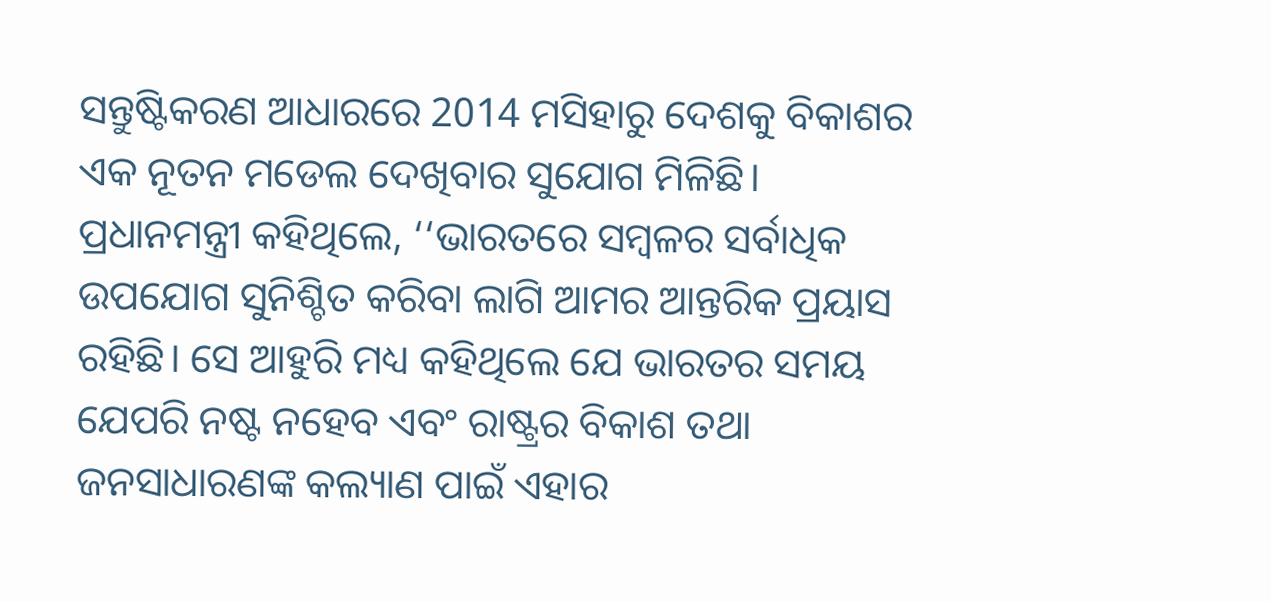ସନ୍ତୁଷ୍ଟିକରଣ ଆଧାରରେ 2014 ମସିହାରୁ ଦେଶକୁ ବିକାଶର ଏକ ନୂତନ ମଡେଲ ଦେଖିବାର ସୁଯୋଗ ମିଳିଛି।
ପ୍ରଧାନମନ୍ତ୍ରୀ କହିଥିଲେ, ‘‘ଭାରତରେ ସମ୍ବଳର ସର୍ବାଧିକ ଉପଯୋଗ ସୁନିଶ୍ଚିତ କରିବା ଲାଗି ଆମର ଆନ୍ତରିକ ପ୍ରୟାସ ରହିଛି। ସେ ଆହୁରି ମଧ୍ୟ କହିଥିଲେ ଯେ ଭାରତର ସମୟ ଯେପରି ନଷ୍ଟ ନହେବ ଏବଂ ରାଷ୍ଟ୍ରର ବିକାଶ ତଥା ଜନସାଧାରଣଙ୍କ କଲ୍ୟାଣ ପାଇଁ ଏହାର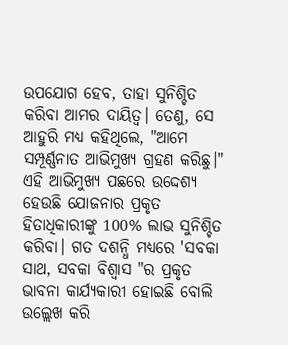ଉପଯୋଗ ହେବ, ତାହା ସୁନିଶ୍ଚିତ କରିବା ଆମର ଦାୟିତ୍ୱ। ତେଣୁ, ସେ ଆହୁରି ମଧ୍ୟ କହିଥିଲେ, "ଆମେ ସମ୍ପୂର୍ଣ୍ଣନାତ ଆଭିମୁଖ୍ୟ ଗ୍ରହଣ କରିଛୁ।" ଏହି ଆଭିମୁଖ୍ୟ ପଛରେ ଉଦ୍ଦେଶ୍ୟ ହେଉଛି ଯୋଜନାର ପ୍ରକୃତ ହିତାଧିକାରୀଙ୍କୁ 100% ଲାଭ ସୁନିଶ୍ଚିତ କରିବା। ଗତ ଦଶନ୍ଧି ମଧ୍ୟରେ 'ସବକା ସାଥ, ସବକା ବିଶ୍ୱାସ "ର ପ୍ରକୃତ ଭାବନା କାର୍ଯ୍ୟକାରୀ ହୋଇଛି ବୋଲି ଉଲ୍ଲେଖ କରି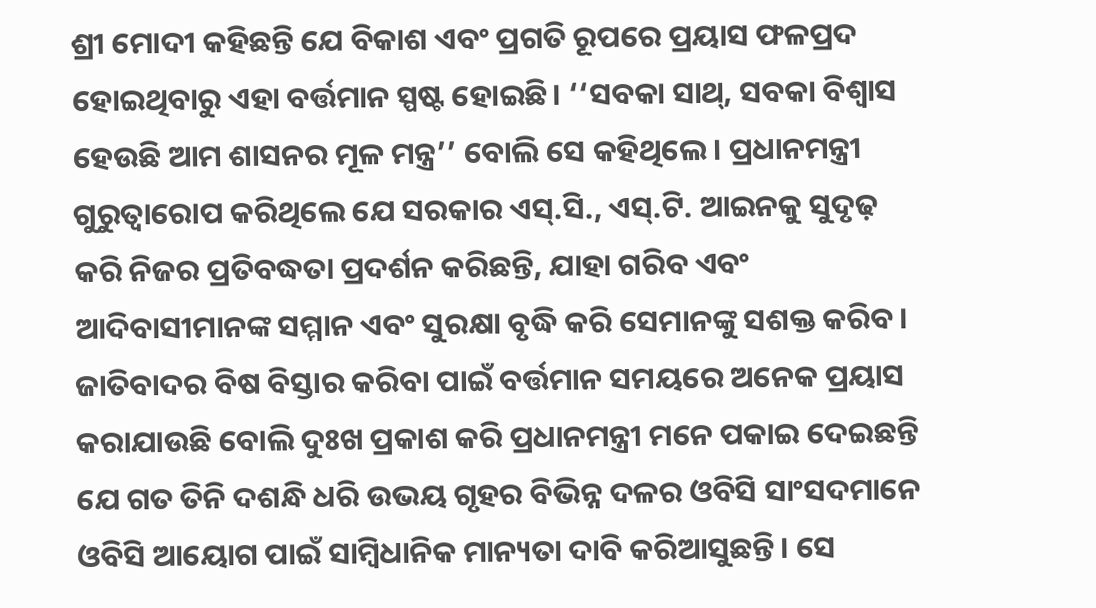ଶ୍ରୀ ମୋଦୀ କହିଛନ୍ତି ଯେ ବିକାଶ ଏବଂ ପ୍ରଗତି ରୂପରେ ପ୍ରୟାସ ଫଳପ୍ରଦ ହୋଇଥିବାରୁ ଏହା ବର୍ତ୍ତମାନ ସ୍ପଷ୍ଟ ହୋଇଛି। ‘‘ସବକା ସାଥ୍, ସବକା ବିଶ୍ୱାସ ହେଉଛି ଆମ ଶାସନର ମୂଳ ମନ୍ତ୍ର’’ ବୋଲି ସେ କହିଥିଲେ। ପ୍ରଧାନମନ୍ତ୍ରୀ ଗୁରୁତ୍ୱାରୋପ କରିଥିଲେ ଯେ ସରକାର ଏସ୍.ସି., ଏସ୍.ଟି. ଆଇନକୁ ସୁଦୃଢ଼ କରି ନିଜର ପ୍ରତିବଦ୍ଧତା ପ୍ରଦର୍ଶନ କରିଛନ୍ତି, ଯାହା ଗରିବ ଏବଂ ଆଦିବାସୀମାନଙ୍କ ସମ୍ମାନ ଏବଂ ସୁରକ୍ଷା ବୃଦ୍ଧି କରି ସେମାନଙ୍କୁ ସଶକ୍ତ କରିବ।
ଜାତିବାଦର ବିଷ ବିସ୍ତାର କରିବା ପାଇଁ ବର୍ତ୍ତମାନ ସମୟରେ ଅନେକ ପ୍ରୟାସ କରାଯାଉଛି ବୋଲି ଦୁଃଖ ପ୍ରକାଶ କରି ପ୍ରଧାନମନ୍ତ୍ରୀ ମନେ ପକାଇ ଦେଇଛନ୍ତି ଯେ ଗତ ତିନି ଦଶନ୍ଧି ଧରି ଉଭୟ ଗୃହର ବିଭିନ୍ନ ଦଳର ଓବିସି ସାଂସଦମାନେ ଓବିସି ଆୟୋଗ ପାଇଁ ସାମ୍ବିଧାନିକ ମାନ୍ୟତା ଦାବି କରିଆସୁଛନ୍ତି। ସେ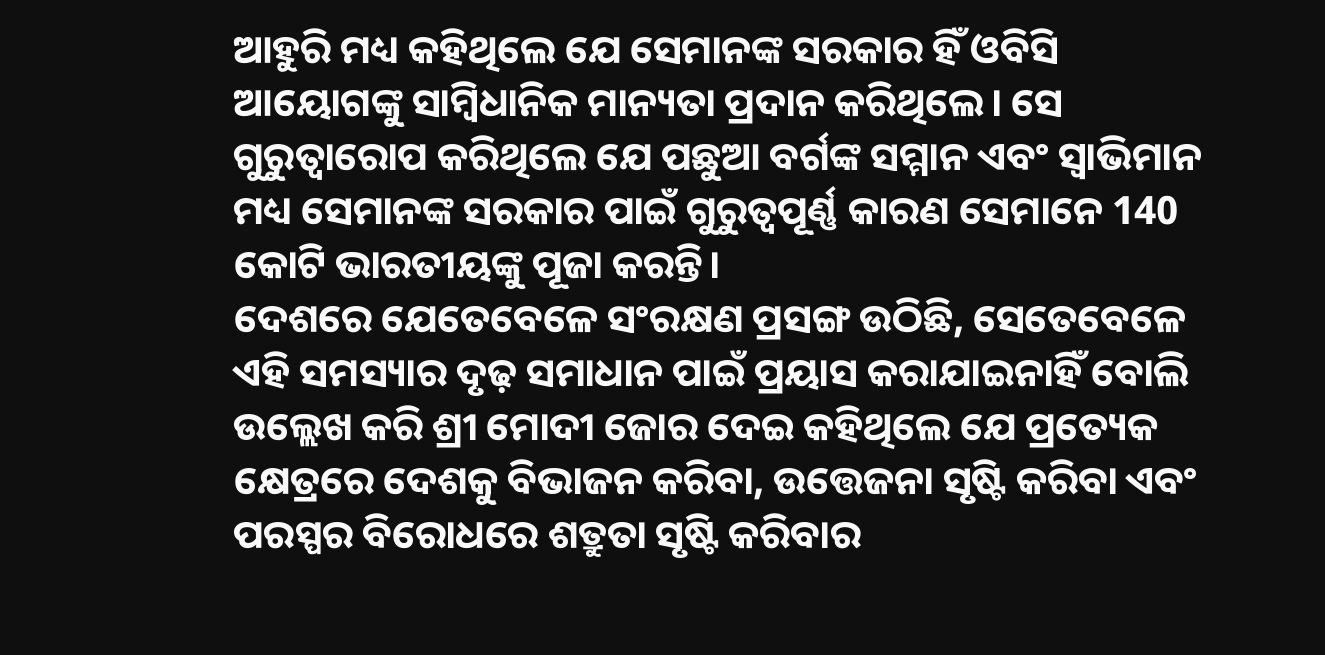ଆହୁରି ମଧ୍ୟ କହିଥିଲେ ଯେ ସେମାନଙ୍କ ସରକାର ହିଁ ଓବିସି ଆୟୋଗଙ୍କୁ ସାମ୍ବିଧାନିକ ମାନ୍ୟତା ପ୍ରଦାନ କରିଥିଲେ। ସେ ଗୁରୁତ୍ୱାରୋପ କରିଥିଲେ ଯେ ପଛୁଆ ବର୍ଗଙ୍କ ସମ୍ମାନ ଏବଂ ସ୍ୱାଭିମାନ ମଧ୍ୟ ସେମାନଙ୍କ ସରକାର ପାଇଁ ଗୁରୁତ୍ୱପୂର୍ଣ୍ଣ କାରଣ ସେମାନେ 140 କୋଟି ଭାରତୀୟଙ୍କୁ ପୂଜା କରନ୍ତି।
ଦେଶରେ ଯେତେବେଳେ ସଂରକ୍ଷଣ ପ୍ରସଙ୍ଗ ଉଠିଛି, ସେତେବେଳେ ଏହି ସମସ୍ୟାର ଦୃଢ଼ ସମାଧାନ ପାଇଁ ପ୍ରୟାସ କରାଯାଇନାହିଁ ବୋଲି ଉଲ୍ଲେଖ କରି ଶ୍ରୀ ମୋଦୀ ଜୋର ଦେଇ କହିଥିଲେ ଯେ ପ୍ରତ୍ୟେକ କ୍ଷେତ୍ରରେ ଦେଶକୁ ବିଭାଜନ କରିବା, ଉତ୍ତେଜନା ସୃଷ୍ଟି କରିବା ଏବଂ ପରସ୍ପର ବିରୋଧରେ ଶତ୍ରୁତା ସୃଷ୍ଟି କରିବାର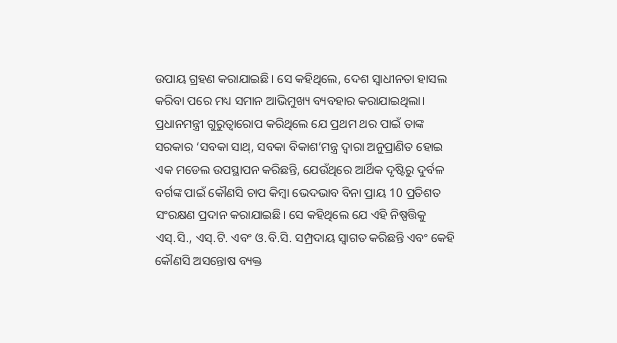ଉପାୟ ଗ୍ରହଣ କରାଯାଇଛି। ସେ କହିଥିଲେ, ଦେଶ ସ୍ୱାଧୀନତା ହାସଲ କରିବା ପରେ ମଧ୍ୟ ସମାନ ଆଭିମୁଖ୍ୟ ବ୍ୟବହାର କରାଯାଇଥିଲା। ପ୍ରଧାନମନ୍ତ୍ରୀ ଗୁରୁତ୍ୱାରୋପ କରିଥିଲେ ଯେ ପ୍ରଥମ ଥର ପାଇଁ ତାଙ୍କ ସରକାର ‘ସବକା ସାଥ୍, ସବକା ବିକାଶ’ମନ୍ତ୍ର ଦ୍ୱାରା ଅନୁପ୍ରାଣିତ ହୋଇ ଏକ ମଡେଲ ଉପସ୍ଥାପନ କରିଛନ୍ତି, ଯେଉଁଥିରେ ଆର୍ଥିକ ଦୃଷ୍ଟିରୁ ଦୁର୍ବଳ ବର୍ଗଙ୍କ ପାଇଁ କୌଣସି ଚାପ କିମ୍ବା ଭେଦଭାବ ବିନା ପ୍ରାୟ 10 ପ୍ରତିଶତ ସଂରକ୍ଷଣ ପ୍ରଦାନ କରାଯାଇଛି। ସେ କହିଥିଲେ ଯେ ଏହି ନିଷ୍ପତ୍ତିକୁ ଏସ୍.ସି., ଏସ୍.ଟି. ଏବଂ ଓ.ବି.ସି. ସମ୍ପ୍ରଦାୟ ସ୍ୱାଗତ କରିଛନ୍ତି ଏବଂ କେହି କୌଣସି ଅସନ୍ତୋଷ ବ୍ୟକ୍ତ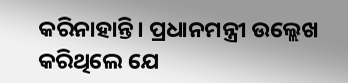କରିନାହାନ୍ତି। ପ୍ରଧାନମନ୍ତ୍ରୀ ଉଲ୍ଲେଖ କରିଥିଲେ ଯେ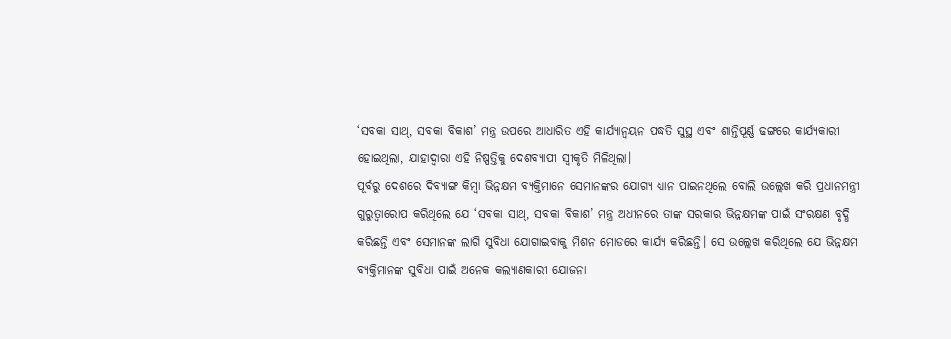‘ସବକା ସାଥ୍, ସବକା ବିକାଶ’ ମନ୍ତ୍ର ଉପରେ ଆଧାରିତ ଏହି କାର୍ଯ୍ୟାନ୍ୱୟନ ପଦ୍ଧତି ସୁସ୍ଥ ଏବଂ ଶାନ୍ତିପୂର୍ଣ୍ଣ ଢଙ୍ଗରେ କାର୍ଯ୍ୟକାରୀ ହୋଇଥିଲା, ଯାହାଦ୍ୱାରା ଏହି ନିଷ୍ପତ୍ତିକୁ ଦେଶବ୍ୟାପୀ ସ୍ୱୀକୃତି ମିଳିଥିଲା।
ପୂର୍ବରୁ ଦେଶରେ ଦିବ୍ୟାଙ୍ଗ କିମ୍ବା ଭିନ୍ନକ୍ଷମ ବ୍ୟକ୍ତିମାନେ ସେମାନଙ୍କର ଯୋଗ୍ୟ ଧ୍ୟାନ ପାଇନଥିଲେ ବୋଲି ଉଲ୍ଲେଖ କରି ପ୍ରଧାନମନ୍ତ୍ରୀ ଗୁରୁତ୍ୱାରୋପ କରିଥିଲେ ଯେ ‘ସବକା ସାଥ୍, ସବକା ବିକାଶ’ ମନ୍ତ୍ର ଅଧୀନରେ ତାଙ୍କ ସରକାର ଭିନ୍ନକ୍ଷମଙ୍କ ପାଇଁ ସଂରକ୍ଷଣ ବୃଦ୍ଧି କରିଛନ୍ତି ଏବଂ ସେମାନଙ୍କ ଲାଗି ସୁବିଧା ଯୋଗାଇବାକୁ ମିଶନ ମୋଡରେ କାର୍ଯ୍ୟ କରିଛନ୍ତି। ସେ ଉଲ୍ଲେଖ କରିଥିଲେ ଯେ ଭିନ୍ନକ୍ଷମ ବ୍ୟକ୍ତିମାନଙ୍କ ସୁବିଧା ପାଇଁ ଅନେକ କଲ୍ୟାଣକାରୀ ଯୋଜନା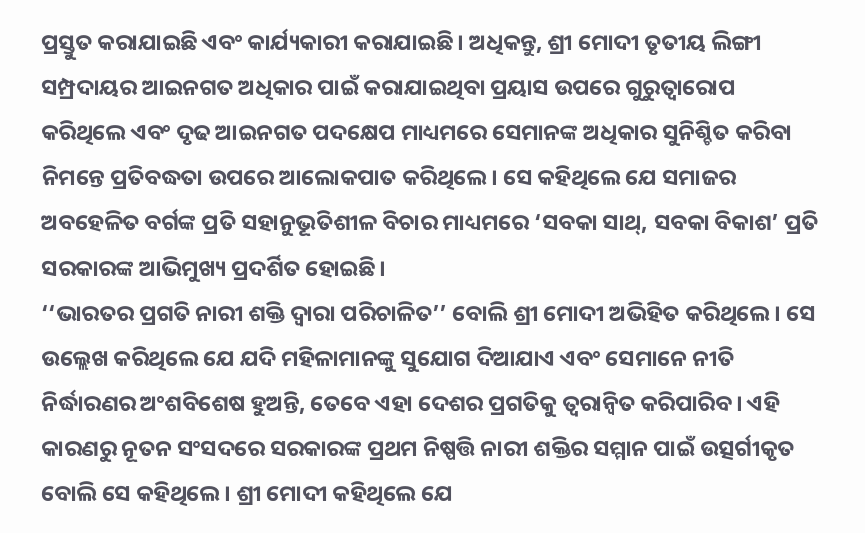ପ୍ରସ୍ତୁତ କରାଯାଇଛି ଏବଂ କାର୍ଯ୍ୟକାରୀ କରାଯାଇଛି। ଅଧିକନ୍ତୁ, ଶ୍ରୀ ମୋଦୀ ତୃତୀୟ ଲିଙ୍ଗୀ ସମ୍ପ୍ରଦାୟର ଆଇନଗତ ଅଧିକାର ପାଇଁ କରାଯାଇଥିବା ପ୍ରୟାସ ଉପରେ ଗୁରୁତ୍ୱାରୋପ କରିଥିଲେ ଏବଂ ଦୃଢ ଆଇନଗତ ପଦକ୍ଷେପ ମାଧ୍ୟମରେ ସେମାନଙ୍କ ଅଧିକାର ସୁନିଶ୍ଚିତ କରିବା ନିମନ୍ତେ ପ୍ରତିବଦ୍ଧତା ଉପରେ ଆଲୋକପାତ କରିଥିଲେ। ସେ କହିଥିଲେ ଯେ ସମାଜର ଅବହେଳିତ ବର୍ଗଙ୍କ ପ୍ରତି ସହାନୁଭୂତିଶୀଳ ବିଚାର ମାଧ୍ୟମରେ ‘ସବକା ସାଥ୍, ସବକା ବିକାଶ’ ପ୍ରତି ସରକାରଙ୍କ ଆଭିମୁଖ୍ୟ ପ୍ରଦର୍ଶିତ ହୋଇଛି।
‘‘ଭାରତର ପ୍ରଗତି ନାରୀ ଶକ୍ତି ଦ୍ୱାରା ପରିଚାଳିତ’’ ବୋଲି ଶ୍ରୀ ମୋଦୀ ଅଭିହିତ କରିଥିଲେ। ସେ ଉଲ୍ଲେଖ କରିଥିଲେ ଯେ ଯଦି ମହିଳାମାନଙ୍କୁ ସୁଯୋଗ ଦିଆଯାଏ ଏବଂ ସେମାନେ ନୀତି ନିର୍ଦ୍ଧାରଣର ଅଂଶବିଶେଷ ହୁଅନ୍ତି, ତେବେ ଏହା ଦେଶର ପ୍ରଗତିକୁ ତ୍ୱରାନ୍ୱିତ କରିପାରିବ। ଏହି କାରଣରୁ ନୂତନ ସଂସଦରେ ସରକାରଙ୍କ ପ୍ରଥମ ନିଷ୍ପତ୍ତି ନାରୀ ଶକ୍ତିର ସମ୍ମାନ ପାଇଁ ଉତ୍ସର୍ଗୀକୃତ ବୋଲି ସେ କହିଥିଲେ। ଶ୍ରୀ ମୋଦୀ କହିଥିଲେ ଯେ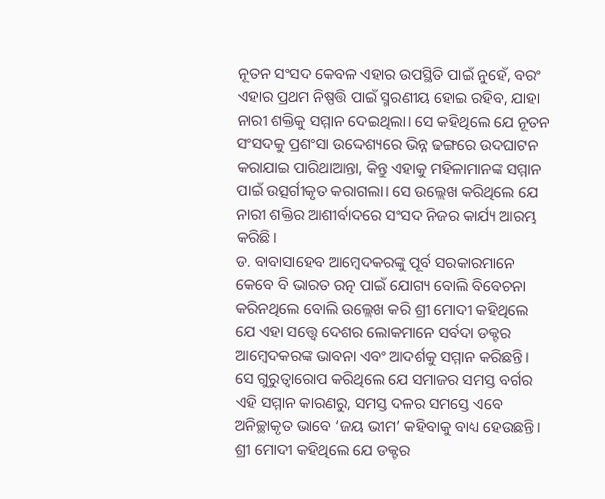ନୂତନ ସଂସଦ କେବଳ ଏହାର ଉପସ୍ଥିତି ପାଇଁ ନୁହେଁ, ବରଂ ଏହାର ପ୍ରଥମ ନିଷ୍ପତ୍ତି ପାଇଁ ସ୍ମରଣୀୟ ହୋଇ ରହିବ, ଯାହା ନାରୀ ଶକ୍ତିକୁ ସମ୍ମାନ ଦେଇଥିଲା। ସେ କହିଥିଲେ ଯେ ନୂତନ ସଂସଦକୁ ପ୍ରଶଂସା ଉଦ୍ଦେଶ୍ୟରେ ଭିନ୍ନ ଢଙ୍ଗରେ ଉଦଘାଟନ କରାଯାଇ ପାରିଥାଆନ୍ତା, କିନ୍ତୁ ଏହାକୁ ମହିଳାମାନଙ୍କ ସମ୍ମାନ ପାଇଁ ଉତ୍ସର୍ଗୀକୃତ କରାଗଲା। ସେ ଉଲ୍ଲେଖ କରିଥିଲେ ଯେ ନାରୀ ଶକ୍ତିର ଆଶୀର୍ବାଦରେ ସଂସଦ ନିଜର କାର୍ଯ୍ୟ ଆରମ୍ଭ କରିଛି।
ଡ. ବାବାସାହେବ ଆମ୍ବେଦକରଙ୍କୁ ପୂର୍ବ ସରକାରମାନେ କେବେ ବି ଭାରତ ରତ୍ନ ପାଇଁ ଯୋଗ୍ୟ ବୋଲି ବିବେଚନା କରିନଥିଲେ ବୋଲି ଉଲ୍ଲେଖ କରି ଶ୍ରୀ ମୋଦୀ କହିଥିଲେ ଯେ ଏହା ସତ୍ତ୍ୱେ ଦେଶର ଲୋକମାନେ ସର୍ବଦା ଡକ୍ଟର ଆମ୍ବେଦକରଙ୍କ ଭାବନା ଏବଂ ଆଦର୍ଶକୁ ସମ୍ମାନ କରିଛନ୍ତି। ସେ ଗୁରୁତ୍ୱାରୋପ କରିଥିଲେ ଯେ ସମାଜର ସମସ୍ତ ବର୍ଗର ଏହି ସମ୍ମାନ କାରଣରୁ, ସମସ୍ତ ଦଳର ସମସ୍ତେ ଏବେ ଅନିଚ୍ଛାକୃତ ଭାବେ ‘ଜୟ ଭୀମ’ କହିବାକୁ ବାଧ୍ୟ ହେଉଛନ୍ତି।
ଶ୍ରୀ ମୋଦୀ କହିଥିଲେ ଯେ ଡକ୍ଟର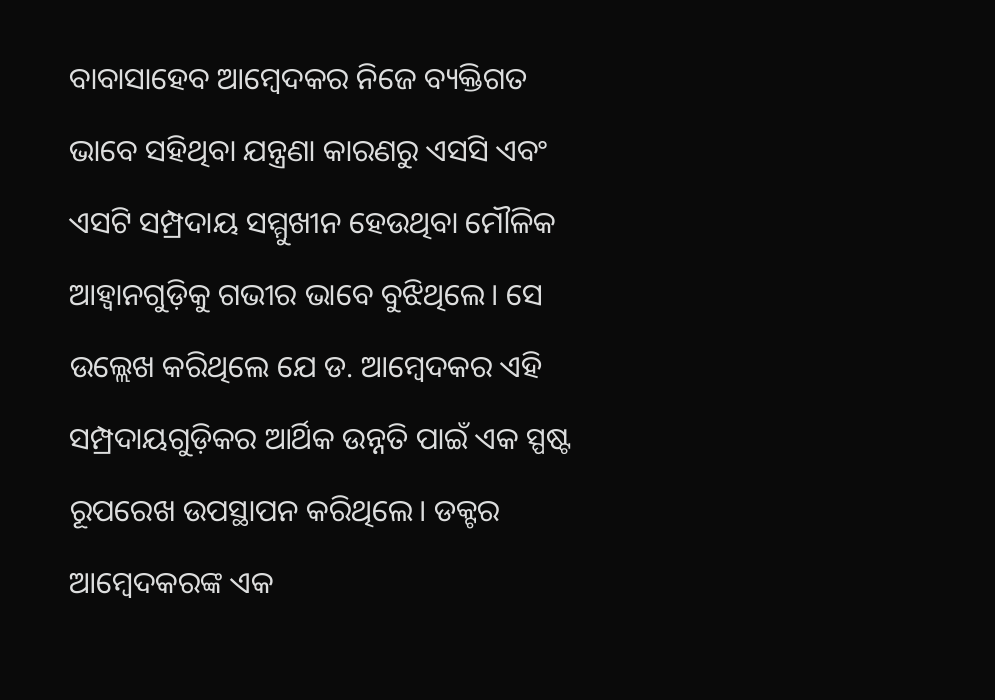ବାବାସାହେବ ଆମ୍ବେଦକର ନିଜେ ବ୍ୟକ୍ତିଗତ ଭାବେ ସହିଥିବା ଯନ୍ତ୍ରଣା କାରଣରୁ ଏସସି ଏବଂ ଏସଟି ସମ୍ପ୍ରଦାୟ ସମ୍ମୁଖୀନ ହେଉଥିବା ମୌଳିକ ଆହ୍ୱାନଗୁଡ଼ିକୁ ଗଭୀର ଭାବେ ବୁଝିଥିଲେ। ସେ ଉଲ୍ଲେଖ କରିଥିଲେ ଯେ ଡ. ଆମ୍ବେଦକର ଏହି ସମ୍ପ୍ରଦାୟଗୁଡ଼ିକର ଆର୍ଥିକ ଉନ୍ନତି ପାଇଁ ଏକ ସ୍ପଷ୍ଟ ରୂପରେଖ ଉପସ୍ଥାପନ କରିଥିଲେ। ଡକ୍ଟର ଆମ୍ବେଦକରଙ୍କ ଏକ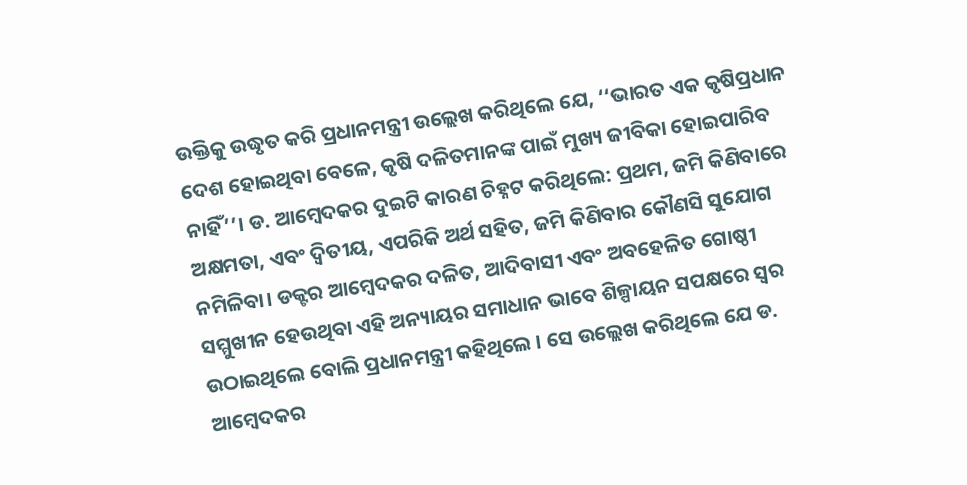ଉକ୍ତିକୁ ଉଦ୍ଧୃତ କରି ପ୍ରଧାନମନ୍ତ୍ରୀ ଉଲ୍ଲେଖ କରିଥିଲେ ଯେ, ‘‘ଭାରତ ଏକ କୃଷିପ୍ରଧାନ ଦେଶ ହୋଇଥିବା ବେଳେ, କୃଷି ଦଳିତମାନଙ୍କ ପାଇଁ ମୁଖ୍ୟ ଜୀବିକା ହୋଇପାରିବ ନାହିଁ’’। ଡ. ଆମ୍ବେଦକର ଦୁଇଟି କାରଣ ଚିହ୍ନଟ କରିଥିଲେ: ପ୍ରଥମ, ଜମି କିଣିବାରେ ଅକ୍ଷମତା, ଏବଂ ଦ୍ୱିତୀୟ, ଏପରିକି ଅର୍ଥ ସହିତ, ଜମି କିଣିବାର କୌଣସି ସୁଯୋଗ ନମିଳିବା। ଡକ୍ଟର ଆମ୍ବେଦକର ଦଳିତ, ଆଦିବାସୀ ଏବଂ ଅବହେଳିତ ଗୋଷ୍ଠୀ ସମ୍ମୁଖୀନ ହେଉଥିବା ଏହି ଅନ୍ୟାୟର ସମାଧାନ ଭାବେ ଶିଳ୍ପାୟନ ସପକ୍ଷରେ ସ୍ୱର ଉଠାଇଥିଲେ ବୋଲି ପ୍ରଧାନମନ୍ତ୍ରୀ କହିଥିଲେ । ସେ ଉଲ୍ଲେଖ କରିଥିଲେ ଯେ ଡ. ଆମ୍ବେଦକର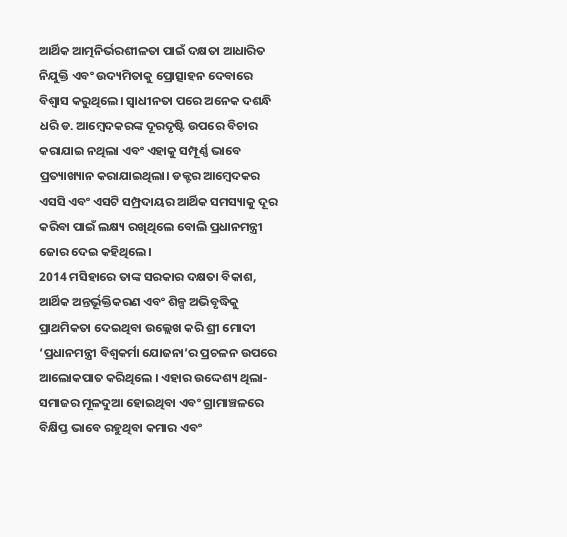ଆର୍ଥିକ ଆତ୍ମନିର୍ଭରଶୀଳତା ପାଇଁ ଦକ୍ଷତା ଆଧାରିତ ନିଯୁକ୍ତି ଏବଂ ଉଦ୍ୟମିତାକୁ ପ୍ରୋତ୍ସାହନ ଦେବାରେ ବିଶ୍ୱାସ କରୁଥିଲେ। ସ୍ୱାଧୀନତା ପରେ ଅନେକ ଦଶନ୍ଧି ଧରି ଡ. ଆମ୍ବେଦକରଙ୍କ ଦୂରଦୃଷ୍ଟି ଉପରେ ବିଚାର କରାଯାଇ ନଥିଲା ଏବଂ ଏହାକୁ ସମ୍ପୂର୍ଣ୍ଣ ଭାବେ ପ୍ରତ୍ୟାଖ୍ୟାନ କରାଯାଇଥିଲା। ଡକ୍ଟର ଆମ୍ବେଦକର ଏସସି ଏବଂ ଏସଟି ସମ୍ପ୍ରଦାୟର ଆର୍ଥିକ ସମସ୍ୟାକୁ ଦୂର କରିବା ପାଇଁ ଲକ୍ଷ୍ୟ ରଖିଥିଲେ ବୋଲି ପ୍ରଧାନମନ୍ତ୍ରୀ ଜୋର ଦେଇ କହିଥିଲେ।
2014 ମସିହାରେ ତାଙ୍କ ସରକାର ଦକ୍ଷତା ବିକାଶ, ଆର୍ଥିକ ଅନ୍ତର୍ଭୂକ୍ତିକରଣ ଏବଂ ଶିଳ୍ପ ଅଭିବୃଦ୍ଧିକୁ ପ୍ରାଥମିକତା ଦେଇଥିବା ଉଲ୍ଲେଖ କରି ଶ୍ରୀ ମୋଦୀ ‘ପ୍ରଧାନମନ୍ତ୍ରୀ ବିଶ୍ୱକର୍ମା ଯୋଜନା’ର ପ୍ରଚଳନ ଉପରେ ଆଲୋକପାତ କରିଥିଲେ । ଏହାର ଉଦ୍ଦେଶ୍ୟ ଥିଲା- ସମାଜର ମୂଳଦୁଆ ହୋଇଥିବା ଏବଂ ଗ୍ରାମାଞ୍ଚଳରେ ବିକ୍ଷିପ୍ତ ଭାବେ ରହୁଥିବା କମାର ଏବଂ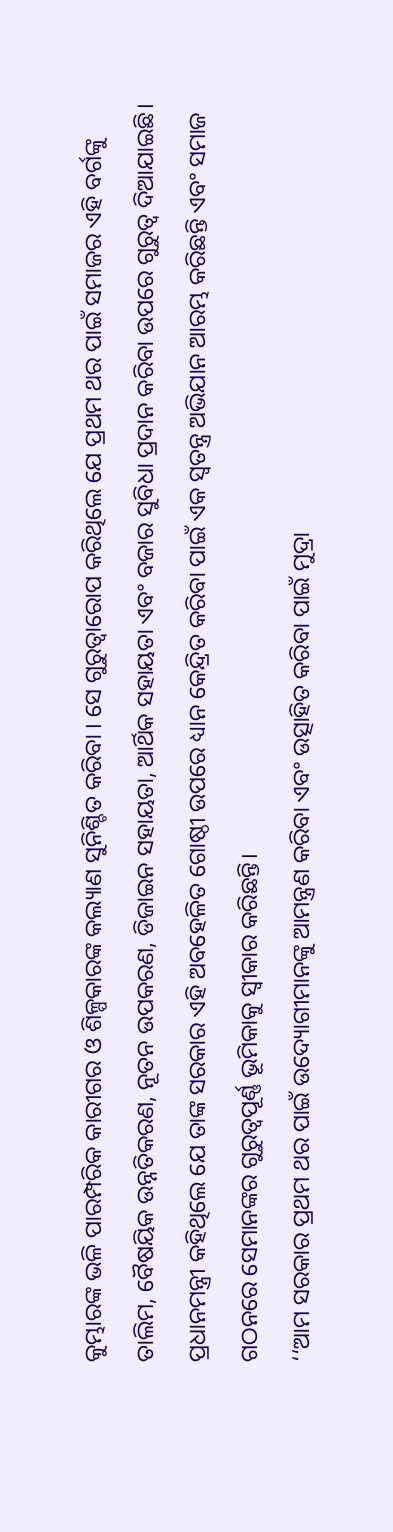କୁମ୍ଭାରଙ୍କ ଭଳି ପାରମ୍ପରିକ କାରୀଗର ଓ ଶିଳ୍ପକାରଙ୍କ କଲ୍ୟାଣ ସୁନିଶ୍ଚିତ କରିବା । ସେ ଗୁରୁତ୍ୱାରୋପ କରିଥିଲେ ଯେ ପ୍ରଥମ ଥର ପାଇଁ ସମାଜର ଏହି ବର୍ଗଙ୍କୁ ତାଲିମ, ବୈଷୟିକ ଉନ୍ନତିକରଣ, ନୂତନ ଉପକରଣ, ଡିଜାଇନ ସହାୟତା, ଆର୍ଥିକ ସହାୟତା ଏବଂ ବଜାର ସୁବିଧା ପ୍ରଦାନ କରିବା ଉପରେ ଗୁରୁତ୍ୱ ଦିଆଯାଇଛି। ପ୍ରଧାନମନ୍ତ୍ରୀ କହିଥିଲେ ଯେ ତାଙ୍କ ସରକାର ଏହି ଅବହେଳିତ ଗୋଷ୍ଠୀ ଉପରେ ଧ୍ୟାନ କେନ୍ଦ୍ରିତ କରିବା ପାଇଁ ଏକ ସ୍ୱତନ୍ତ୍ର ଅଭିଯାନ ଆରମ୍ଭ କରିଛନ୍ତି ଏବଂ ସମାଜ ଗଠନରେ ସେମାନଙ୍କର ଗୁରୁତ୍ୱପୂର୍ଣ୍ଣ ଭୂମିକାକୁ ସ୍ୱୀକାର କରିଛନ୍ତି।
‘‘ଆମ ସରକାର ପ୍ରଥମ ଥର ପାଇଁ ଉଦ୍ୟୋଗୀମାନଙ୍କୁ ଆମନ୍ତ୍ରଣ କରିବା ଏବଂ ଉତ୍ସାହିତ କରିବା ପାଇଁ ମୁଦ୍ରା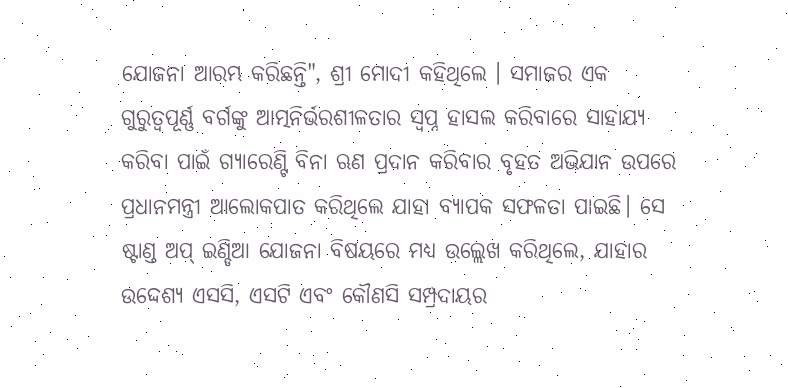ଯୋଜନା ଆରମ୍ଭ କରିଛନ୍ତି", ଶ୍ରୀ ମୋଦୀ କହିଥିଲେ । ସମାଜର ଏକ ଗୁରୁତ୍ୱପୂର୍ଣ୍ଣ ବର୍ଗଙ୍କୁ ଆତ୍ମନିର୍ଭରଶୀଳତାର ସ୍ୱପ୍ନ ହାସଲ କରିବାରେ ସାହାଯ୍ୟ କରିବା ପାଇଁ ଗ୍ୟାରେଣ୍ଟି ବିନା ଋଣ ପ୍ରଦାନ କରିବାର ବୃହତ ଅଭିଯାନ ଉପରେ ପ୍ରଧାନମନ୍ତ୍ରୀ ଆଲୋକପାତ କରିଥିଲେ ଯାହା ବ୍ୟାପକ ସଫଳତା ପାଇଛି। ସେ ଷ୍ଟାଣ୍ଡ ଅପ୍ ଇଣ୍ଡିଆ ଯୋଜନା ବିଷୟରେ ମଧ୍ୟ ଉଲ୍ଲେଖ କରିଥିଲେ, ଯାହାର ଉଦ୍ଦେଶ୍ୟ ଏସସି, ଏସଟି ଏବଂ କୌଣସି ସମ୍ପ୍ରଦାୟର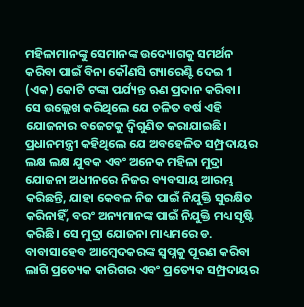ମହିଳାମାନଙ୍କୁ ସେମାନଙ୍କ ଉଦ୍ୟୋଗକୁ ସମର୍ଥନ କରିବା ପାଇଁ ବିନା କୌଣସି ଗ୍ୟାରେଣ୍ଟି ଦେଇ 1 (ଏକ) କୋଟି ଟଙ୍କା ପର୍ଯ୍ୟନ୍ତ ଋଣ ପ୍ରଦାନ କରିବା। ସେ ଉଲ୍ଲେଖ କରିଥିଲେ ଯେ ଚଳିତ ବର୍ଷ ଏହି ଯୋଜନାର ବଜେଟକୁ ଦ୍ୱିଗୁଣିତ କରାଯାଇଛି। ପ୍ରଧାନମନ୍ତ୍ରୀ କହିଥିଲେ ଯେ ଅବହେଳିତ ସମ୍ପ୍ରଦାୟର ଲକ୍ଷ ଲକ୍ଷ ଯୁବକ ଏବଂ ଅନେକ ମହିଳା ମୁଦ୍ରା ଯୋଜନା ଅଧୀନରେ ନିଜର ବ୍ୟବସାୟ ଆରମ୍ଭ କରିଛନ୍ତି, ଯାହା କେବଳ ନିଜ ପାଇଁ ନିଯୁକ୍ତି ସୁରକ୍ଷିତ କରିନାହିଁ, ବରଂ ଅନ୍ୟମାନଙ୍କ ପାଇଁ ନିଯୁକ୍ତି ମଧ୍ୟ ସୃଷ୍ଟି କରିଛି। ସେ ମୁଦ୍ରା ଯୋଜନା ମାଧ୍ୟମରେ ଡ. ବାବାସାହେବ ଆମ୍ବେଦକରଙ୍କ ସ୍ୱପ୍ନକୁ ପୂରଣ କରିବା ଲାଗି ପ୍ରତ୍ୟେକ କାରିଗର ଏବଂ ପ୍ରତ୍ୟେକ ସମ୍ପ୍ରଦାୟର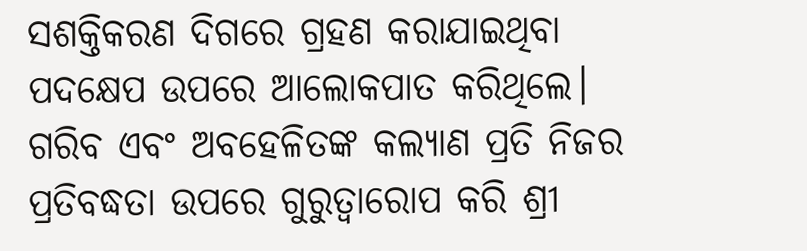ସଶକ୍ତିକରଣ ଦିଗରେ ଗ୍ରହଣ କରାଯାଇଥିବା ପଦକ୍ଷେପ ଉପରେ ଆଲୋକପାତ କରିଥିଲେ।
ଗରିବ ଏବଂ ଅବହେଳିତଙ୍କ କଲ୍ୟାଣ ପ୍ରତି ନିଜର ପ୍ରତିବଦ୍ଧତା ଉପରେ ଗୁରୁତ୍ୱାରୋପ କରି ଶ୍ରୀ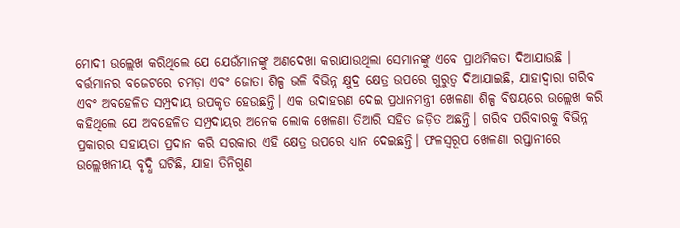ମୋଦୀ ଉଲ୍ଲେଖ କରିଥିଲେ ଯେ ଯେଉଁମାନଙ୍କୁ ଅଣଦେଖା କରାଯାଉଥିଲା ସେମାନଙ୍କୁ ଏବେ ପ୍ରାଥମିକତା ଦିଆଯାଉଛି । ବର୍ତ୍ତମାନର ବଜେଟରେ ଚମଡ଼ା ଏବଂ ଜୋତା ଶିଳ୍ପ ଭଳି ବିଭିନ୍ନ କ୍ଷୁଦ୍ର କ୍ଷେତ୍ର ଉପରେ ଗୁରୁତ୍ୱ ଦିଆଯାଇଛି, ଯାହାଦ୍ୱାରା ଗରିବ ଏବଂ ଅବହେଳିତ ସମ୍ପ୍ରଦାୟ ଉପକୃତ ହେଉଛନ୍ତି। ଏକ ଉଦାହରଣ ଦେଇ ପ୍ରଧାନମନ୍ତ୍ରୀ ଖେଳଣା ଶିଳ୍ପ ବିଷୟରେ ଉଲ୍ଲେଖ କରି କହିଥିଲେ ଯେ ଅବହେଳିତ ସମ୍ପ୍ରଦାୟର ଅନେକ ଲୋକ ଖେଳଣା ତିଆରି ସହିତ ଜଡ଼ିତ ଅଛନ୍ତି। ଗରିବ ପରିବାରକୁ ବିଭିନ୍ନ ପ୍ରକାରର ସହାୟତା ପ୍ରଦାନ କରି ସରକାର ଏହି କ୍ଷେତ୍ର ଉପରେ ଧ୍ୟାନ ଦେଇଛନ୍ତି। ଫଳସ୍ୱରୂପ ଖେଳଣା ରପ୍ତାନୀରେ ଉଲ୍ଲେଖନୀୟ ବୃଦ୍ଧି ଘଟିଛି, ଯାହା ତିନିଗୁଣ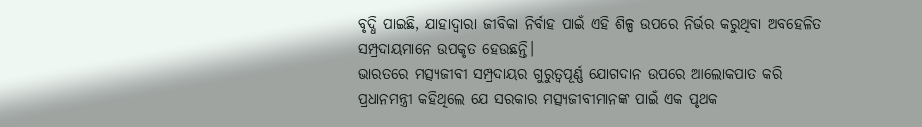ବୃଦ୍ଧି ପାଇଛି, ଯାହାଦ୍ୱାରା ଜୀବିକା ନିର୍ବାହ ପାଇଁ ଏହି ଶିଳ୍ପ ଉପରେ ନିର୍ଭର କରୁଥିବା ଅବହେଳିତ ସମ୍ପ୍ରଦାୟମାନେ ଉପକୃତ ହେଉଛନ୍ତି।
ଭାରତରେ ମତ୍ସ୍ୟଜୀବୀ ସମ୍ପ୍ରଦାୟର ଗୁରୁତ୍ୱପୂର୍ଣ୍ଣ ଯୋଗଦାନ ଉପରେ ଆଲୋକପାତ କରି ପ୍ରଧାନମନ୍ତ୍ରୀ କହିଥିଲେ ଯେ ସରକାର ମତ୍ସ୍ୟଜୀବୀମାନଙ୍କ ପାଇଁ ଏକ ପୃଥକ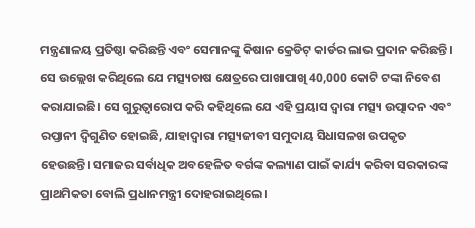ମନ୍ତ୍ରଣାଳୟ ପ୍ରତିଷ୍ଠା କରିଛନ୍ତି ଏବଂ ସେମାନଙ୍କୁ କିଷାନ କ୍ରେଡିଟ୍ କାର୍ଡର ଲାଭ ପ୍ରଦାନ କରିଛନ୍ତି। ସେ ଉଲ୍ଲେଖ କରିଥିଲେ ଯେ ମତ୍ସ୍ୟଚାଷ କ୍ଷେତ୍ରରେ ପାଖାପାଖି 40,000 କୋଟି ଟଙ୍କା ନିବେଶ କରାଯାଇଛି। ସେ ଗୁରୁତ୍ୱାରୋପ କରି କହିଥିଲେ ଯେ ଏହି ପ୍ରୟାସ ଦ୍ୱାରା ମତ୍ସ୍ୟ ଉତ୍ପାଦନ ଏବଂ ରପ୍ତାନୀ ଦ୍ୱିଗୁଣିତ ହୋଇଛି, ଯାହାଦ୍ୱାରା ମତ୍ସ୍ୟଜୀବୀ ସମୁଦାୟ ସିଧାସଳଖ ଉପକୃତ ହେଉଛନ୍ତି। ସମାଜର ସର୍ବାଧିକ ଅବହେଳିତ ବର୍ଗଙ୍କ କଲ୍ୟାଣ ପାଇଁ କାର୍ଯ୍ୟ କରିବା ସରକାରଙ୍କ ପ୍ରାଥମିକତା ବୋଲି ପ୍ରଧାନମନ୍ତ୍ରୀ ଦୋହରାଇଥିଲେ।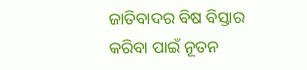ଜାତିବାଦର ବିଷ ବିସ୍ତାର କରିବା ପାଇଁ ନୂତନ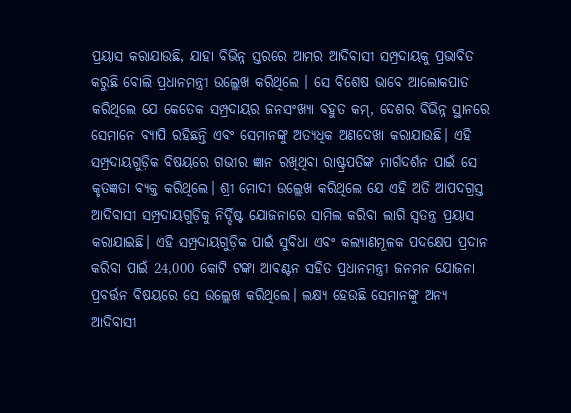ପ୍ରୟାସ କରାଯାଉଛି, ଯାହା ବିଭିନ୍ନ ସ୍ତରରେ ଆମର ଆଦିବାସୀ ସମ୍ପ୍ରଦାୟକୁ ପ୍ରଭାବିତ କରୁଛି ବୋଲି ପ୍ରଧାନମନ୍ତ୍ରୀ ଉଲ୍ଲେଖ କରିଥିଲେ । ସେ ବିଶେଷ ଭାବେ ଆଲୋକପାତ କରିଥିଲେ ଯେ କେତେକ ସମ୍ପ୍ରଦାୟର ଜନସଂଖ୍ୟା ବହୁତ କମ୍, ଦେଶର ବିଭିନ୍ନ ସ୍ଥାନରେ ସେମାନେ ବ୍ୟାପି ରହିଛନ୍ତି ଏବଂ ସେମାନଙ୍କୁ ଅତ୍ୟଧିକ ଅଣଦେଖା କରାଯାଉଛି। ଏହି ସମ୍ପ୍ରଦାୟଗୁଡ଼ିକ ବିଷୟରେ ଗଭୀର ଜ୍ଞାନ ରଖିଥିବା ରାଷ୍ଟ୍ରପତିଙ୍କ ମାର୍ଗଦର୍ଶନ ପାଇଁ ସେ କୃତଜ୍ଞତା ବ୍ୟକ୍ତ କରିଥିଲେ। ଶ୍ରୀ ମୋଦୀ ଉଲ୍ଲେଖ କରିଥିଲେ ଯେ ଏହି ଅତି ଆପଦଗ୍ରସ୍ତ ଆଦିବାସୀ ସମ୍ପ୍ରଦାୟଗୁଡ଼ିକୁ ନିର୍ଦ୍ଦିଷ୍ଟ ଯୋଜନାରେ ସାମିଲ କରିବା ଲାଗି ସ୍ୱତନ୍ତ୍ର ପ୍ରୟାସ କରାଯାଇଛି। ଏହି ସମ୍ପ୍ରଦାୟଗୁଡ଼ିକ ପାଇଁ ସୁବିଧା ଏବଂ କଲ୍ୟାଣମୂଳକ ପଦକ୍ଷେପ ପ୍ରଦାନ କରିବା ପାଇଁ 24,000 କୋଟି ଟଙ୍କା ଆବଣ୍ଟନ ସହିତ ପ୍ରଧାନମନ୍ତ୍ରୀ ଜନମନ ଯୋଜନା ପ୍ରବର୍ତ୍ତନ ବିଷୟରେ ସେ ଉଲ୍ଲେଖ କରିଥିଲେ। ଲକ୍ଷ୍ୟ ହେଉଛି ସେମାନଙ୍କୁ ଅନ୍ୟ ଆଦିବାସୀ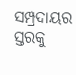ସମ୍ପ୍ରଦାୟର ସ୍ତରକୁ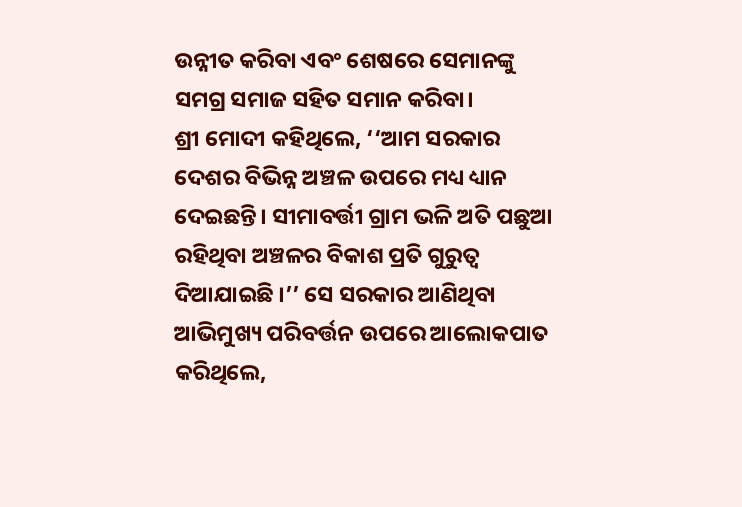ଉନ୍ନୀତ କରିବା ଏବଂ ଶେଷରେ ସେମାନଙ୍କୁ ସମଗ୍ର ସମାଜ ସହିତ ସମାନ କରିବା।
ଶ୍ରୀ ମୋଦୀ କହିଥିଲେ, ‘‘ଆମ ସରକାର ଦେଶର ବିଭିନ୍ନ ଅଞ୍ଚଳ ଉପରେ ମଧ୍ୟ ଧ୍ୟାନ ଦେଇଛନ୍ତି। ସୀମାବର୍ତ୍ତୀ ଗ୍ରାମ ଭଳି ଅତି ପଛୁଆ ରହିଥିବା ଅଞ୍ଚଳର ବିକାଶ ପ୍ରତି ଗୁରୁତ୍ୱ ଦିଆଯାଇଛି ।’’ ସେ ସରକାର ଆଣିଥିବା ଆଭିମୁଖ୍ୟ ପରିବର୍ତ୍ତନ ଉପରେ ଆଲୋକପାତ କରିଥିଲେ,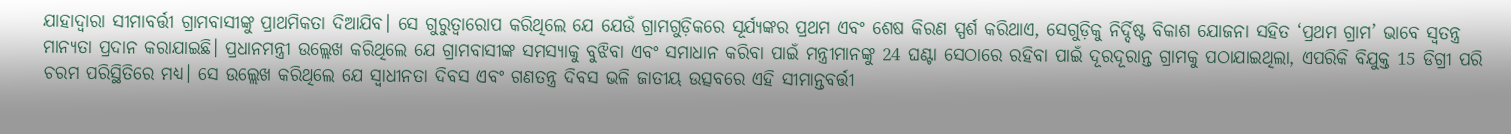ଯାହାଦ୍ୱାରା ସୀମାବର୍ତ୍ତୀ ଗ୍ରାମବାସୀଙ୍କୁ ପ୍ରାଥମିକତା ଦିଆଯିବ। ସେ ଗୁରୁତ୍ୱାରୋପ କରିଥିଲେ ଯେ ଯେଉଁ ଗ୍ରାମଗୁଡ଼ିକରେ ସୂର୍ଯ୍ୟଙ୍କର ପ୍ରଥମ ଏବଂ ଶେଷ କିରଣ ସ୍ପର୍ଶ କରିଥାଏ, ସେଗୁଡ଼ିକୁ ନିର୍ଦ୍ଦିଷ୍ଟ ବିକାଶ ଯୋଜନା ସହିତ ‘ପ୍ରଥମ ଗ୍ରାମ’ ଭାବେ ସ୍ୱତନ୍ତ୍ର ମାନ୍ୟତା ପ୍ରଦାନ କରାଯାଇଛି। ପ୍ରଧାନମନ୍ତ୍ରୀ ଉଲ୍ଲେଖ କରିଥିଲେ ଯେ ଗ୍ରାମବାସୀଙ୍କ ସମସ୍ୟାକୁ ବୁଝିବା ଏବଂ ସମାଧାନ କରିବା ପାଇଁ ମନ୍ତ୍ରୀମାନଙ୍କୁ 24 ଘଣ୍ଟା ସେଠାରେ ରହିବା ପାଇଁ ଦୂରଦୂରାନ୍ତ ଗ୍ରାମକୁ ପଠାଯାଇଥିଲା, ଏପରିକି ବିଯୁକ୍ତ 15 ଡିଗ୍ରୀ ପରି ଚରମ ପରିସ୍ଥିତିରେ ମଧ୍ୟ। ସେ ଉଲ୍ଲେଖ କରିଥିଲେ ଯେ ସ୍ୱାଧୀନତା ଦିବସ ଏବଂ ଗଣତନ୍ତ୍ର ଦିବସ ଭଳି ଜାତୀୟ ଉତ୍ସବରେ ଏହି ସୀମାନ୍ତବର୍ତ୍ତୀ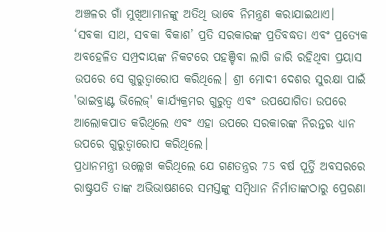ଅଞ୍ଚଳର ଗାଁ ମୁଖିଆମାନଙ୍କୁ ଅତିଥି ଭାବେ ନିମନ୍ତ୍ରଣ କରାଯାଇଥାଏ। ‘ସବକା ସାଥ, ସବକା ବିକାଶ’ ପ୍ରତି ସରକାରଙ୍କ ପ୍ରତିବଦ୍ଧତା ଏବଂ ପ୍ରତ୍ୟେକ ଅବହେଳିତ ସମ୍ପ୍ରଦାୟଙ୍କ ନିକଟରେ ପହଞ୍ଚିବା ଲାଗି ଜାରି ରହିଥିବା ପ୍ରୟାସ ଉପରେ ସେ ଗୁରୁତ୍ୱାରୋପ କରିଥିଲେ। ଶ୍ରୀ ମୋଦୀ ଦେଶର ସୁରକ୍ଷା ପାଇଁ 'ଭାଇବ୍ରାଣ୍ଟ ଭିଲେଜ୍' କାର୍ଯ୍ୟକ୍ରମର ଗୁରୁତ୍ୱ ଏବଂ ଉପଯୋଗିତା ଉପରେ ଆଲୋକପାତ କରିଥିଲେ ଏବଂ ଏହା ଉପରେ ସରକାରଙ୍କ ନିରନ୍ତର ଧ୍ୟାନ ଉପରେ ଗୁରୁତ୍ୱାରୋପ କରିଥିଲେ।
ପ୍ରଧାନମନ୍ତ୍ରୀ ଉଲ୍ଲେଖ କରିଥିଲେ ଯେ ଗଣତନ୍ତ୍ରର 75 ବର୍ଷ ପୂର୍ତ୍ତି ଅବସରରେ ରାଷ୍ଟ୍ରପତି ତାଙ୍କ ଅଭିଭାଷଣରେ ସମସ୍ତଙ୍କୁ ସମ୍ବିଧାନ ନିର୍ମାତାଙ୍କଠାରୁ ପ୍ରେରଣା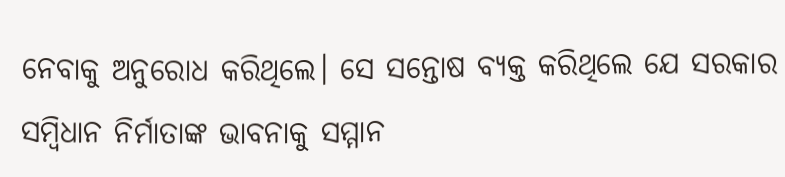ନେବାକୁ ଅନୁରୋଧ କରିଥିଲେ। ସେ ସନ୍ତୋଷ ବ୍ୟକ୍ତ କରିଥିଲେ ଯେ ସରକାର ସମ୍ବିଧାନ ନିର୍ମାତାଙ୍କ ଭାବନାକୁ ସମ୍ମାନ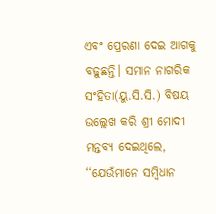ଏବଂ ପ୍ରେରଣା ଦେଇ ଆଗକୁ ବଢ଼ୁଛନ୍ତି। ସମାନ ନାଗରିକ ସଂହିତା(ୟୁ.ସି.ସି.) ବିଷୟ ଉଲ୍ଲେଖ କରି ଶ୍ରୀ ମୋଦୀ ମନ୍ତବ୍ୟ ଦେଇଥିଲେ, ‘‘ଯେଉଁମାନେ ସମ୍ବିଧାନ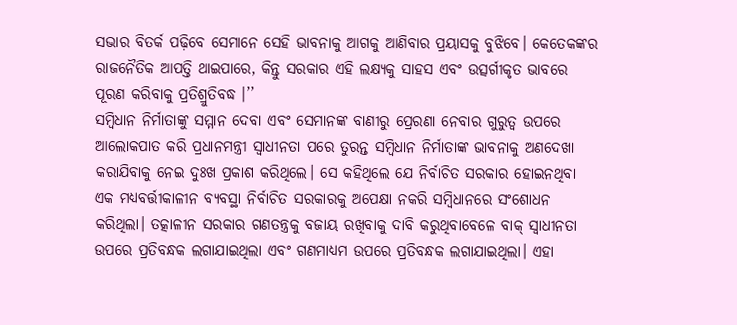ସଭାର ବିତର୍କ ପଢ଼ିବେ ସେମାନେ ସେହି ଭାବନାକୁ ଆଗକୁ ଆଣିବାର ପ୍ରୟାସକୁ ବୁଝିବେ। କେତେକଙ୍କର ରାଜନୈତିକ ଆପତ୍ତି ଥାଇପାରେ, କିନ୍ତୁ ସରକାର ଏହି ଲକ୍ଷ୍ୟକୁ ସାହସ ଏବଂ ଉତ୍ସର୍ଗୀକୃତ ଭାବରେ ପୂରଣ କରିବାକୁ ପ୍ରତିଶ୍ରୁତିବଦ୍ଧ ।’’
ସମ୍ବିଧାନ ନିର୍ମାତାଙ୍କୁ ସମ୍ମାନ ଦେବା ଏବଂ ସେମାନଙ୍କ ବାଣୀରୁ ପ୍ରେରଣା ନେବାର ଗୁରୁତ୍ୱ ଉପରେ ଆଲୋକପାତ କରି ପ୍ରଧାନମନ୍ତ୍ରୀ ସ୍ୱାଧୀନତା ପରେ ତୁରନ୍ତ ସମ୍ବିଧାନ ନିର୍ମାତାଙ୍କ ଭାବନାକୁ ଅଣଦେଖା କରାଯିବାକୁ ନେଇ ଦୁଃଖ ପ୍ରକାଶ କରିଥିଲେ। ସେ କହିଥିଲେ ଯେ ନିର୍ବାଚିତ ସରକାର ହୋଇନଥିବା ଏକ ମଧ୍ୟବର୍ତ୍ତୀକାଳୀନ ବ୍ୟବସ୍ଥା ନିର୍ବାଚିତ ସରକାରକୁ ଅପେକ୍ଷା ନକରି ସମ୍ବିଧାନରେ ସଂଶୋଧନ କରିଥିଲା। ତତ୍କାଳୀନ ସରକାର ଗଣତନ୍ତ୍ରକୁ ବଜାୟ ରଖିବାକୁ ଦାବି କରୁଥିବାବେଳେ ବାକ୍ ସ୍ୱାଧୀନତା ଉପରେ ପ୍ରତିବନ୍ଧକ ଲଗାଯାଇଥିଲା ଏବଂ ଗଣମାଧ୍ୟମ ଉପରେ ପ୍ରତିବନ୍ଧକ ଲଗାଯାଇଥିଲା। ଏହା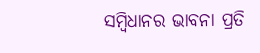ସମ୍ବିଧାନର ଭାବନା ପ୍ରତି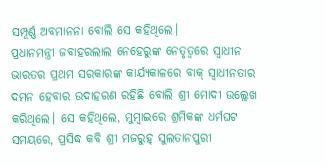ସମ୍ପୂର୍ଣ୍ଣ ଅବମାନନା ବୋଲି ସେ କହିଥିଲେ।
ପ୍ରଧାନମନ୍ତ୍ରୀ ଜବାହରଲାଲ ନେହେରୁଙ୍କ ନେତୃତ୍ୱରେ ସ୍ୱାଧୀନ ଭାରତର ପ୍ରଥମ ସରକାରଙ୍କ କାର୍ଯ୍ୟକାଳରେ ବାକ୍ ସ୍ୱାଧୀନତାର ଦମନ ହେବାର ଉଦାହରଣ ରହିଛି ବୋଲି ଶ୍ରୀ ମୋଦୀ ଉଲ୍ଲେଖ କରିଥିଲେ। ସେ କହିଥିଲେ, ମୁମ୍ବାଇରେ ଶ୍ରମିକଙ୍କ ଧର୍ମଘଟ ସମୟରେ, ପ୍ରସିଦ୍ଧ କବି ଶ୍ରୀ ମଜରୁହ୍ ସୁଲତାନପୁରୀ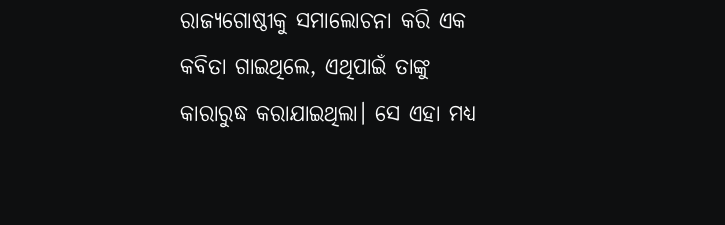ରାଜ୍ୟଗୋଷ୍ଠୀକୁ ସମାଲୋଚନା କରି ଏକ କବିତା ଗାଇଥିଲେ, ଏଥିପାଇଁ ତାଙ୍କୁ କାରାରୁଦ୍ଧ କରାଯାଇଥିଲା। ସେ ଏହା ମଧ୍ୟ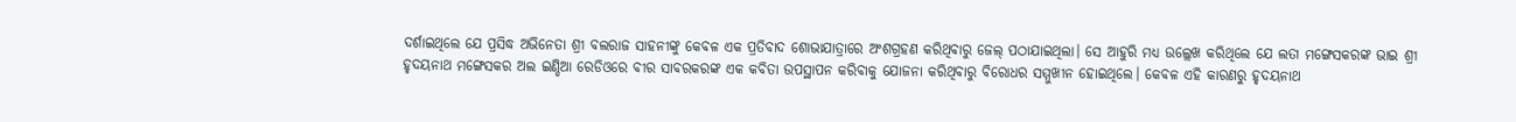ଦର୍ଶାଇଥିଲେ ଯେ ପ୍ରସିଦ୍ଧ ଅଭିନେତା ଶ୍ରୀ ବଲରାଜ ସାହନୀଙ୍କୁ କେବଳ ଏକ ପ୍ରତିବାଦ ଶୋଭାଯାତ୍ରାରେ ଅଂଶଗ୍ରହଣ କରିଥିବାରୁ ଜେଲ୍ ପଠାଯାଇଥିଲା। ସେ ଆହୁରି ମଧ୍ୟ ଉଲ୍ଲେଖ କରିଥିଲେ ଯେ ଲତା ମଙ୍ଗେସକରଙ୍କ ଭାଇ ଶ୍ରୀ ହୃଦୟନାଥ ମଙ୍ଗେସକର ଅଲ ଇଣ୍ଡିଆ ରେଡିଓରେ ବୀର ସାବରକରଙ୍କ ଏକ କବିତା ଉପସ୍ଥାପନ କରିବାକୁ ଯୋଜନା କରିଥିବାରୁ ବିରୋଧର ସମ୍ମୁଖୀନ ହୋଇଥିଲେ। କେବଳ ଏହି କାରଣରୁ ହୃଦୟନାଥ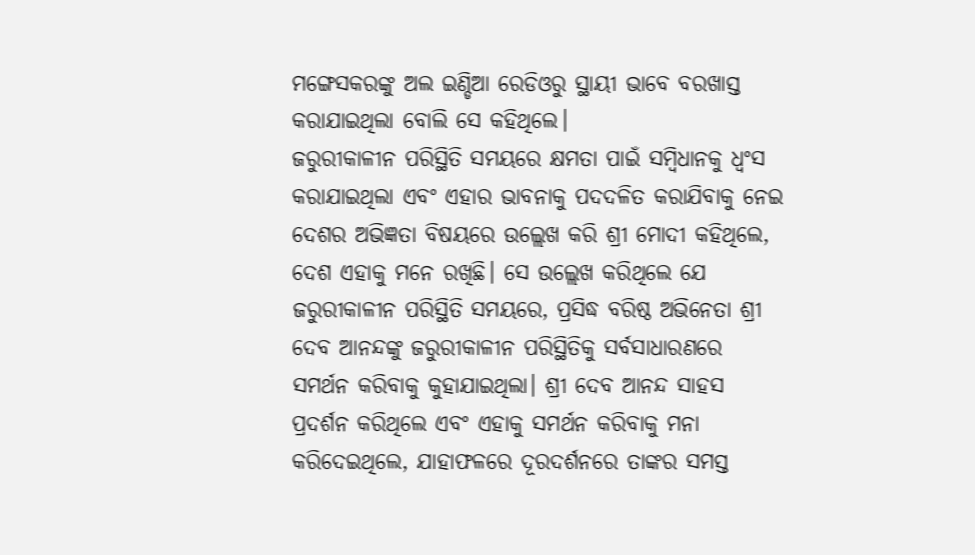ମଙ୍ଗେସକରଙ୍କୁ ଅଲ ଇଣ୍ଡିଆ ରେଡିଓରୁ ସ୍ଥାୟୀ ଭାବେ ବରଖାସ୍ତ କରାଯାଇଥିଲା ବୋଲି ସେ କହିଥିଲେ।
ଜରୁରୀକାଳୀନ ପରିସ୍ଥିତି ସମୟରେ କ୍ଷମତା ପାଇଁ ସମ୍ବିଧାନକୁ ଧ୍ୱଂସ କରାଯାଇଥିଲା ଏବଂ ଏହାର ଭାବନାକୁ ପଦଦଳିତ କରାଯିବାକୁ ନେଇ ଦେଶର ଅଭିଜ୍ଞତା ବିଷୟରେ ଉଲ୍ଲେଖ କରି ଶ୍ରୀ ମୋଦୀ କହିଥିଲେ, ଦେଶ ଏହାକୁ ମନେ ରଖିଛି। ସେ ଉଲ୍ଲେଖ କରିଥିଲେ ଯେ ଜରୁରୀକାଳୀନ ପରିସ୍ଥିତି ସମୟରେ, ପ୍ରସିଦ୍ଧ ବରିଷ୍ଠ ଅଭିନେତା ଶ୍ରୀ ଦେବ ଆନନ୍ଦଙ୍କୁ ଜରୁରୀକାଳୀନ ପରିସ୍ଥିତିକୁ ସର୍ବସାଧାରଣରେ ସମର୍ଥନ କରିବାକୁ କୁହାଯାଇଥିଲା। ଶ୍ରୀ ଦେବ ଆନନ୍ଦ ସାହସ ପ୍ରଦର୍ଶନ କରିଥିଲେ ଏବଂ ଏହାକୁ ସମର୍ଥନ କରିବାକୁ ମନା କରିଦେଇଥିଲେ, ଯାହାଫଳରେ ଦୂରଦର୍ଶନରେ ତାଙ୍କର ସମସ୍ତ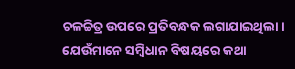ଚଳଚ୍ଚିତ୍ର ଉପରେ ପ୍ରତିବନ୍ଧକ ଲଗାଯାଇଥିଲା। ଯେଉଁମାନେ ସମ୍ବିଧାନ ବିଷୟରେ କଥା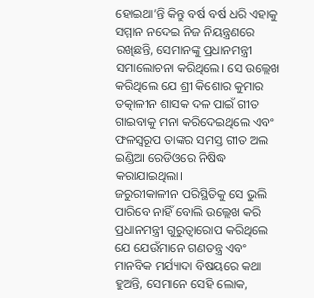ହୋଇଥା’ନ୍ତି କିନ୍ତୁ ବର୍ଷ ବର୍ଷ ଧରି ଏହାକୁ ସମ୍ମାନ ନଦେଇ ନିଜ ନିୟନ୍ତ୍ରଣରେ ରଖିଛନ୍ତି, ସେମାନଙ୍କୁ ପ୍ରଧାନମନ୍ତ୍ରୀ ସମାଲୋଚନା କରିଥିଲେ। ସେ ଉଲ୍ଲେଖ କରିଥିଲେ ଯେ ଶ୍ରୀ କିଶୋର କୁମାର ତତ୍କାଳୀନ ଶାସକ ଦଳ ପାଇଁ ଗୀତ ଗାଇବାକୁ ମନା କରିଦେଇଥିଲେ ଏବଂ ଫଳସ୍ୱରୂପ ତାଙ୍କର ସମସ୍ତ ଗୀତ ଅଲ ଇଣ୍ଡିଆ ରେଡିଓରେ ନିଷିଦ୍ଧ କରାଯାଇଥିଲା।
ଜରୁରୀକାଳୀନ ପରିସ୍ଥିତିକୁ ସେ ଭୁଲି ପାରିବେ ନାହିଁ ବୋଲି ଉଲ୍ଲେଖ କରି ପ୍ରଧାନମନ୍ତ୍ରୀ ଗୁରୁତ୍ୱାରୋପ କରିଥିଲେ ଯେ ଯେଉଁମାନେ ଗଣତନ୍ତ୍ର ଏବଂ ମାନବିକ ମର୍ଯ୍ୟାଦା ବିଷୟରେ କଥା ହୁଅନ୍ତି, ସେମାନେ ସେହି ଲୋକ,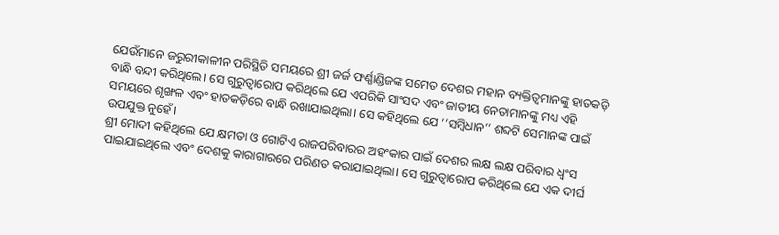ଯେଉଁମାନେ ଜରୁରୀକାଳୀନ ପରିସ୍ଥିତି ସମୟରେ ଶ୍ରୀ ଜର୍ଜ ଫର୍ଣ୍ଣାଣ୍ଡିଜଙ୍କ ସମେତ ଦେଶର ମହାନ ବ୍ୟକ୍ତିତ୍ୱମାନଙ୍କୁ ହାତକଡ଼ି ବାନ୍ଧି ବନ୍ଦୀ କରିଥିଲେ। ସେ ଗୁରୁତ୍ୱାରୋପ କରିଥିଲେ ଯେ ଏପରିକି ସାଂସଦ ଏବଂ ଜାତୀୟ ନେତାମାନଙ୍କୁ ମଧ୍ୟ ଏହି ସମୟରେ ଶୃଙ୍ଖଳ ଏବଂ ହାତକଡ଼ିରେ ବାନ୍ଧି ରଖାଯାଇଥିଲା। ସେ କହିଥିଲେ ଯେ ‘‘ସମ୍ବିଧାନ’’ ଶବ୍ଦଟି ସେମାନଙ୍କ ପାଇଁ ଉପଯୁକ୍ତ ନୁହେଁ।
ଶ୍ରୀ ମୋଦୀ କହିଥିଲେ ଯେ କ୍ଷମତା ଓ ଗୋଟିଏ ରାଜପରିବାରର ଅହଂକାର ପାଇଁ ଦେଶର ଲକ୍ଷ ଲକ୍ଷ ପରିବାର ଧ୍ୱଂସ ପାଇଯାଇଥିଲେ ଏବଂ ଦେଶକୁ କାରାଗାରରେ ପରିଣତ କରାଯାଇଥିଲା। ସେ ଗୁରୁତ୍ୱାରୋପ କରିଥିଲେ ଯେ ଏକ ଦୀର୍ଘ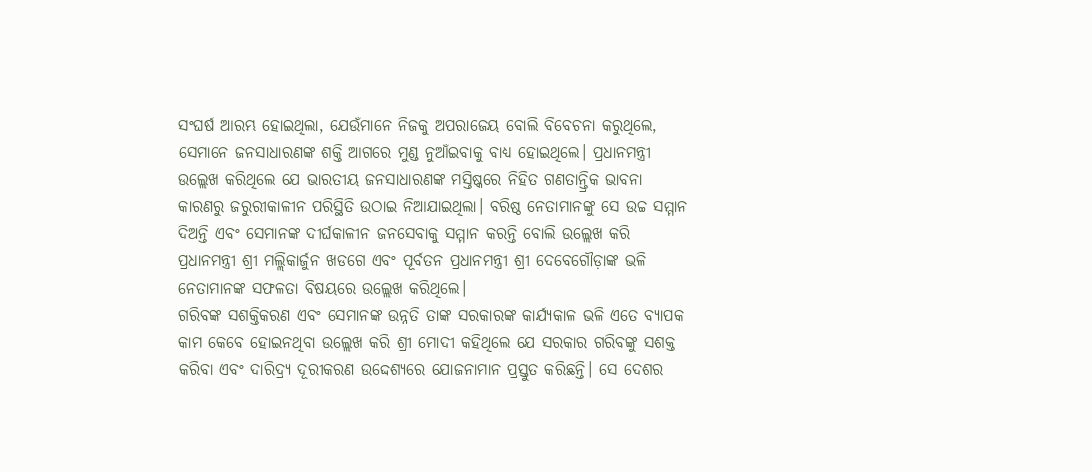ସଂଘର୍ଷ ଆରମ୍ଭ ହୋଇଥିଲା, ଯେଉଁମାନେ ନିଜକୁ ଅପରାଜେୟ ବୋଲି ବିବେଚନା କରୁଥିଲେ, ସେମାନେ ଜନସାଧାରଣଙ୍କ ଶକ୍ତି ଆଗରେ ମୁଣ୍ଡ ନୁଆଁଇବାକୁ ବାଧ୍ୟ ହୋଇଥିଲେ। ପ୍ରଧାନମନ୍ତ୍ରୀ ଉଲ୍ଲେଖ କରିଥିଲେ ଯେ ଭାରତୀୟ ଜନସାଧାରଣଙ୍କ ମସ୍ତିଷ୍କରେ ନିହିତ ଗଣତାନ୍ତ୍ରିକ ଭାବନା କାରଣରୁ ଜରୁରୀକାଳୀନ ପରିସ୍ଥିତି ଉଠାଇ ନିଆଯାଇଥିଲା। ବରିଷ୍ଠ ନେତାମାନଙ୍କୁ ସେ ଉଚ୍ଚ ସମ୍ମାନ ଦିଅନ୍ତି ଏବଂ ସେମାନଙ୍କ ଦୀର୍ଘକାଳୀନ ଜନସେବାକୁ ସମ୍ମାନ କରନ୍ତି ବୋଲି ଉଲ୍ଲେଖ କରି ପ୍ରଧାନମନ୍ତ୍ରୀ ଶ୍ରୀ ମଲ୍ଲିକାର୍ଜୁନ ଖଡଗେ ଏବଂ ପୂର୍ବତନ ପ୍ରଧାନମନ୍ତ୍ରୀ ଶ୍ରୀ ଦେବେଗୌଡ଼ାଙ୍କ ଭଳି ନେତାମାନଙ୍କ ସଫଳତା ବିଷୟରେ ଉଲ୍ଲେଖ କରିଥିଲେ।
ଗରିବଙ୍କ ସଶକ୍ତିକରଣ ଏବଂ ସେମାନଙ୍କ ଉନ୍ନତି ତାଙ୍କ ସରକାରଙ୍କ କାର୍ଯ୍ୟକାଳ ଭଳି ଏତେ ବ୍ୟାପକ କାମ କେବେ ହୋଇନଥିବା ଉଲ୍ଲେଖ କରି ଶ୍ରୀ ମୋଦୀ କହିଥିଲେ ଯେ ସରକାର ଗରିବଙ୍କୁ ସଶକ୍ତ କରିବା ଏବଂ ଦାରିଦ୍ର୍ୟ ଦୂରୀକରଣ ଉଦ୍ଦେଶ୍ୟରେ ଯୋଜନାମାନ ପ୍ରସ୍ତୁତ କରିଛନ୍ତି। ସେ ଦେଶର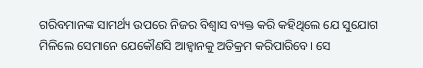ଗରିବମାନଙ୍କ ସାମର୍ଥ୍ୟ ଉପରେ ନିଜର ବିଶ୍ୱାସ ବ୍ୟକ୍ତ କରି କହିଥିଲେ ଯେ ସୁଯୋଗ ମିଳିଲେ ସେମାନେ ଯେକୌଣସି ଆହ୍ୱାନକୁ ଅତିକ୍ରମ କରିପାରିବେ। ସେ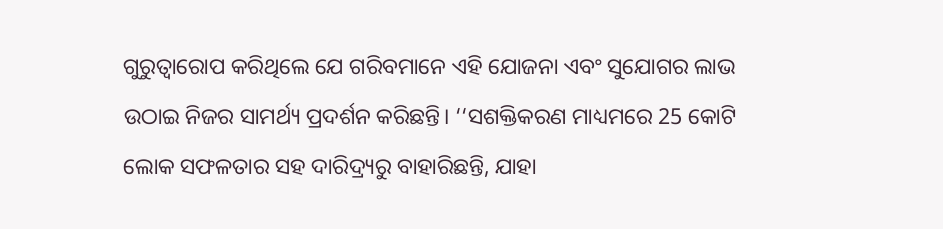ଗୁରୁତ୍ୱାରୋପ କରିଥିଲେ ଯେ ଗରିବମାନେ ଏହି ଯୋଜନା ଏବଂ ସୁଯୋଗର ଲାଭ ଉଠାଇ ନିଜର ସାମର୍ଥ୍ୟ ପ୍ରଦର୍ଶନ କରିଛନ୍ତି। ‘‘ସଶକ୍ତିକରଣ ମାଧ୍ୟମରେ 25 କୋଟି ଲୋକ ସଫଳତାର ସହ ଦାରିଦ୍ର୍ୟରୁ ବାହାରିଛନ୍ତି, ଯାହା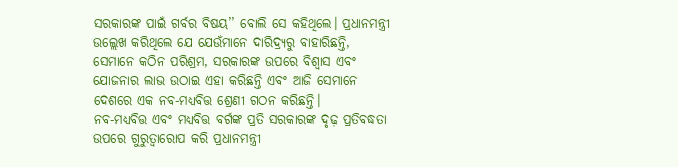ସରକାରଙ୍କ ପାଇଁ ଗର୍ବର ବିଷୟ’’ ବୋଲି ସେ କହିଥିଲେ। ପ୍ରଧାନମନ୍ତ୍ରୀ ଉଲ୍ଲେଖ କରିଥିଲେ ଯେ ଯେଉଁମାନେ ଦାରିଦ୍ର୍ୟରୁ ବାହାରିଛନ୍ତି, ସେମାନେ କଠିନ ପରିଶ୍ରମ, ସରକାରଙ୍କ ଉପରେ ବିଶ୍ୱାସ ଏବଂ ଯୋଜନାର ଲାଭ ଉଠାଇ ଏହା କରିଛନ୍ତି ଏବଂ ଆଜି ସେମାନେ ଦେଶରେ ଏକ ନବ-ମଧ୍ୟବିତ୍ତ ଶ୍ରେଣୀ ଗଠନ କରିଛନ୍ତି।
ନବ-ମଧ୍ୟବିତ୍ତ ଏବଂ ମଧ୍ୟବିତ୍ତ ବର୍ଗଙ୍କ ପ୍ରତି ସରକାରଙ୍କ ଦୃଢ଼ ପ୍ରତିବଦ୍ଧତା ଉପରେ ଗୁରୁତ୍ୱାରୋପ କରି ପ୍ରଧାନମନ୍ତ୍ରୀ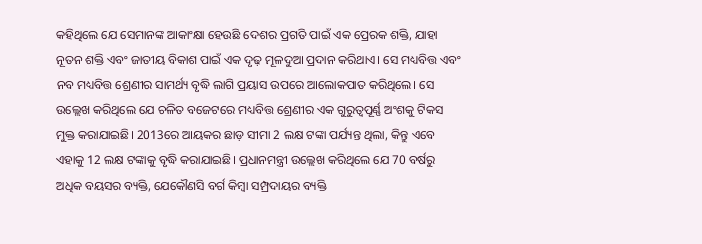କହିଥିଲେ ଯେ ସେମାନଙ୍କ ଆକାଂକ୍ଷା ହେଉଛି ଦେଶର ପ୍ରଗତି ପାଇଁ ଏକ ପ୍ରେରକ ଶକ୍ତି, ଯାହା ନୂତନ ଶକ୍ତି ଏବଂ ଜାତୀୟ ବିକାଶ ପାଇଁ ଏକ ଦୃଢ଼ ମୂଳଦୁଆ ପ୍ରଦାନ କରିଥାଏ। ସେ ମଧ୍ୟବିତ୍ତ ଏବଂ ନବ ମଧ୍ୟବିତ୍ତ ଶ୍ରେଣୀର ସାମର୍ଥ୍ୟ ବୃଦ୍ଧି ଲାଗି ପ୍ରୟାସ ଉପରେ ଆଲୋକପାତ କରିଥିଲେ। ସେ ଉଲ୍ଲେଖ କରିଥିଲେ ଯେ ଚଳିତ ବଜେଟରେ ମଧ୍ୟବିତ୍ତ ଶ୍ରେଣୀର ଏକ ଗୁରୁତ୍ୱପୂର୍ଣ୍ଣ ଅଂଶକୁ ଟିକସ ମୁକ୍ତ କରାଯାଇଛି। 2013ରେ ଆୟକର ଛାଡ଼ ସୀମା 2 ଲକ୍ଷ ଟଙ୍କା ପର୍ଯ୍ୟନ୍ତ ଥିଲା, କିନ୍ତୁ ଏବେ ଏହାକୁ 12 ଲକ୍ଷ ଟଙ୍କାକୁ ବୃଦ୍ଧି କରାଯାଇଛି। ପ୍ରଧାନମନ୍ତ୍ରୀ ଉଲ୍ଲେଖ କରିଥିଲେ ଯେ 70 ବର୍ଷରୁ ଅଧିକ ବୟସର ବ୍ୟକ୍ତି, ଯେକୌଣସି ବର୍ଗ କିମ୍ବା ସମ୍ପ୍ରଦାୟର ବ୍ୟକ୍ତି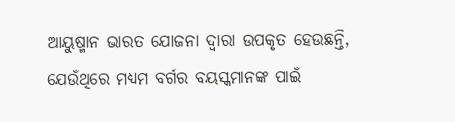ଆୟୁଷ୍ମାନ ଭାରତ ଯୋଜନା ଦ୍ୱାରା ଉପକୃତ ହେଉଛନ୍ତି, ଯେଉଁଥିରେ ମଧ୍ୟମ ବର୍ଗର ବୟସ୍କମାନଙ୍କ ପାଇଁ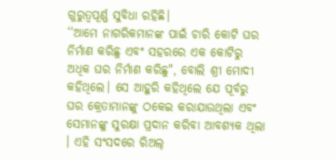ଗୁରୁତ୍ୱପୂର୍ଣ୍ଣ ସୁବିଧା ରହିଛି।
‘‘ଆମେ ନାଗରିକମାନଙ୍କ ପାଇଁ ଚାରି କୋଟି ଘର ନିର୍ମାଣ କରିଛୁ ଏବଂ ସହରରେ ଏକ କୋଟିରୁ ଅଧିକ ଘର ନିର୍ମାଣ କରିଛୁ", ବୋଲି ଶ୍ରୀ ମୋଦୀ କହିଥିଲେ। ସେ ଆହୁରି କହିଥିଲେ ଯେ ପୂର୍ବରୁ ଘର କ୍ରେତାମାନଙ୍କୁ ଠକେଇ କରାଯାଉଥିଲା ଏବଂ ସେମାନଙ୍କୁ ସୁରକ୍ଷା ପ୍ରଦାନ କରିବା ଆବଶ୍ୟକ ଥିଲା । ଏହି ସଂସଦରେ ରିଅଲ୍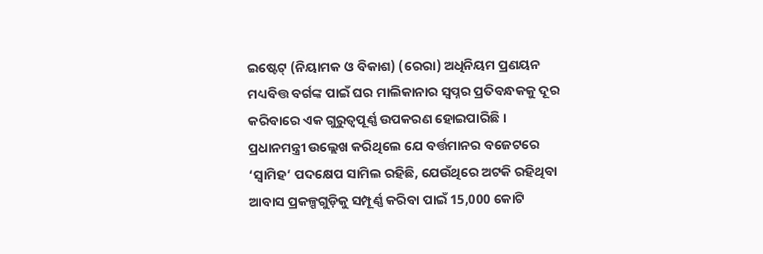ଇଷ୍ଟେଟ୍ (ନିୟାମକ ଓ ବିକାଶ) (ରେରା) ଅଧିନିୟମ ପ୍ରଣୟନ ମଧ୍ୟବିତ୍ତ ବର୍ଗଙ୍କ ପାଇଁ ଘର ମାଲିକାନାର ସ୍ୱପ୍ନର ପ୍ରତିବନ୍ଧକକୁ ଦୂର କରିବାରେ ଏକ ଗୁରୁତ୍ୱପୂର୍ଣ୍ଣ ଉପକରଣ ହୋଇପାରିଛି। ପ୍ରଧାନମନ୍ତ୍ରୀ ଉଲ୍ଲେଖ କରିଥିଲେ ଯେ ବର୍ତ୍ତମାନର ବଜେଟରେ ‘ସ୍ୱାମିହ’ ପଦକ୍ଷେପ ସାମିଲ ରହିଛି, ଯେଉଁଥିରେ ଅଟକି ରହିଥିବା ଆବାସ ପ୍ରକଳ୍ପଗୁଡ଼ିକୁ ସମ୍ପୂର୍ଣ୍ଣ କରିବା ପାଇଁ 15,000 କୋଟି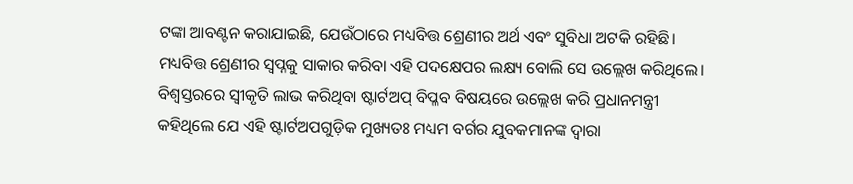ଟଙ୍କା ଆବଣ୍ଟନ କରାଯାଇଛି, ଯେଉଁଠାରେ ମଧ୍ୟବିତ୍ତ ଶ୍ରେଣୀର ଅର୍ଥ ଏବଂ ସୁବିଧା ଅଟକି ରହିଛି। ମଧ୍ୟବିତ୍ତ ଶ୍ରେଣୀର ସ୍ୱପ୍ନକୁ ସାକାର କରିବା ଏହି ପଦକ୍ଷେପର ଲକ୍ଷ୍ୟ ବୋଲି ସେ ଉଲ୍ଲେଖ କରିଥିଲେ।
ବିଶ୍ୱସ୍ତରରେ ସ୍ୱୀକୃତି ଲାଭ କରିଥିବା ଷ୍ଟାର୍ଟଅପ୍ ବିପ୍ଳବ ବିଷୟରେ ଉଲ୍ଲେଖ କରି ପ୍ରଧାନମନ୍ତ୍ରୀ କହିଥିଲେ ଯେ ଏହି ଷ୍ଟାର୍ଟଅପଗୁଡ଼ିକ ମୁଖ୍ୟତଃ ମଧ୍ୟମ ବର୍ଗର ଯୁବକମାନଙ୍କ ଦ୍ୱାରା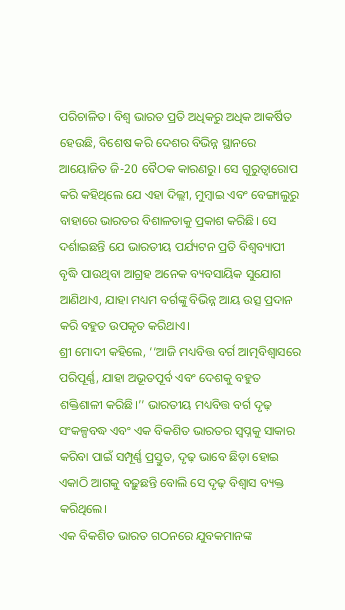ପରିଚାଳିତ। ବିଶ୍ୱ ଭାରତ ପ୍ରତି ଅଧିକରୁ ଅଧିକ ଆକର୍ଷିତ ହେଉଛି, ବିଶେଷ କରି ଦେଶର ବିଭିନ୍ନ ସ୍ଥାନରେ ଆୟୋଜିତ ଜି-20 ବୈଠକ କାରଣରୁ। ସେ ଗୁରୁତ୍ୱାରୋପ କରି କହିଥିଲେ ଯେ ଏହା ଦିଲ୍ଲୀ, ମୁମ୍ବାଇ ଏବଂ ବେଙ୍ଗାଲୁରୁ ବାହାରେ ଭାରତର ବିଶାଳତାକୁ ପ୍ରକାଶ କରିଛି। ସେ ଦର୍ଶାଇଛନ୍ତି ଯେ ଭାରତୀୟ ପର୍ଯ୍ୟଟନ ପ୍ରତି ବିଶ୍ୱବ୍ୟାପୀ ବୃଦ୍ଧି ପାଉଥିବା ଆଗ୍ରହ ଅନେକ ବ୍ୟବସାୟିକ ସୁଯୋଗ ଆଣିଥାଏ, ଯାହା ମଧ୍ୟମ ବର୍ଗଙ୍କୁ ବିଭିନ୍ନ ଆୟ ଉତ୍ସ ପ୍ରଦାନ କରି ବହୁତ ଉପକୃତ କରିଥାଏ।
ଶ୍ରୀ ମୋଦୀ କହିଲେ, ‘‘ଆଜି ମଧ୍ୟବିତ୍ତ ବର୍ଗ ଆତ୍ମବିଶ୍ୱାସରେ ପରିପୂର୍ଣ୍ଣ, ଯାହା ଅଭୂତପୂର୍ବ ଏବଂ ଦେଶକୁ ବହୁତ ଶକ୍ତିଶାଳୀ କରିଛି।’’ ଭାରତୀୟ ମଧ୍ୟବିତ୍ତ ବର୍ଗ ଦୃଢ଼ ସଂକଳ୍ପବଦ୍ଧ ଏବଂ ଏକ ବିକଶିତ ଭାରତର ସ୍ୱପ୍ନକୁ ସାକାର କରିବା ପାଇଁ ସମ୍ପୂର୍ଣ୍ଣ ପ୍ରସ୍ତୁତ, ଦୃଢ଼ ଭାବେ ଛିଡ଼ା ହୋଇ ଏକାଠି ଆଗକୁ ବଢ଼ୁଛନ୍ତି ବୋଲି ସେ ଦୃଢ଼ ବିଶ୍ୱାସ ବ୍ୟକ୍ତ କରିଥିଲେ।
ଏକ ବିକଶିତ ଭାରତ ଗଠନରେ ଯୁବକମାନଙ୍କ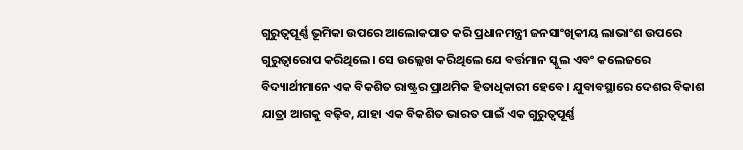ଗୁରୁତ୍ୱପୂର୍ଣ୍ଣ ଭୂମିକା ଉପରେ ଆଲୋକପାତ କରି ପ୍ରଧାନମନ୍ତ୍ରୀ ଜନସାଂଖିକୀୟ ଲାଭାଂଶ ଉପରେ ଗୁରୁତ୍ୱାରୋପ କରିଥିଲେ। ସେ ଉଲ୍ଲେଖ କରିଥିଲେ ଯେ ବର୍ତ୍ତମାନ ସ୍କୁଲ ଏବଂ କଲେଜରେ ବିଦ୍ୟାର୍ଥୀମାନେ ଏକ ବିକଶିତ ରାଷ୍ଟ୍ରର ପ୍ରାଥମିକ ହିତାଧିକାରୀ ହେବେ। ଯୁବାବସ୍ଥାରେ ଦେଶର ବିକାଶ ଯାତ୍ରା ଆଗକୁ ବଢ଼ିବ, ଯାହା ଏକ ବିକଶିତ ଭାରତ ପାଇଁ ଏକ ଗୁରୁତ୍ୱପୂର୍ଣ୍ଣ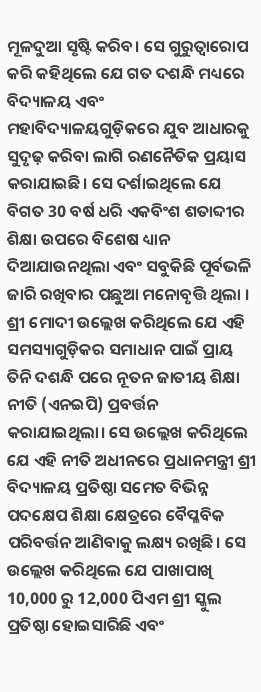ମୂଳଦୁଆ ସୃଷ୍ଟି କରିବ। ସେ ଗୁରୁତ୍ୱାରୋପ କରି କହିଥିଲେ ଯେ ଗତ ଦଶନ୍ଧି ମଧ୍ୟରେ ବିଦ୍ୟାଳୟ ଏବଂ ମହାବିଦ୍ୟାଳୟଗୁଡ଼ିକରେ ଯୁବ ଆଧାରକୁ ସୁଦୃଢ଼ କରିବା ଲାଗି ରଣନୈତିକ ପ୍ରୟାସ କରାଯାଇଛି। ସେ ଦର୍ଶାଇଥିଲେ ଯେ ବିଗତ 30 ବର୍ଷ ଧରି ଏକବିଂଶ ଶତାବ୍ଦୀର ଶିକ୍ଷା ଉପରେ ବିଶେଷ ଧ୍ୟାନ ଦିଆଯାଉନଥିଲା ଏବଂ ସବୁକିଛି ପୂର୍ବଭଳି ଜାରି ରଖିବାର ପଛୁଆ ମନୋବୃତ୍ତି ଥିଲା । ଶ୍ରୀ ମୋଦୀ ଉଲ୍ଲେଖ କରିଥିଲେ ଯେ ଏହି ସମସ୍ୟାଗୁଡ଼ିକର ସମାଧାନ ପାଇଁ ପ୍ରାୟ ତିନି ଦଶନ୍ଧି ପରେ ନୂତନ ଜାତୀୟ ଶିକ୍ଷା ନୀତି (ଏନଇପି) ପ୍ରବର୍ତ୍ତନ କରାଯାଇଥିଲା। ସେ ଉଲ୍ଲେଖ କରିଥିଲେ ଯେ ଏହି ନୀତି ଅଧୀନରେ ପ୍ରଧାନମନ୍ତ୍ରୀ ଶ୍ରୀ ବିଦ୍ୟାଳୟ ପ୍ରତିଷ୍ଠା ସମେତ ବିଭିନ୍ନ ପଦକ୍ଷେପ ଶିକ୍ଷା କ୍ଷେତ୍ରରେ ବୈପ୍ଳବିକ ପରିବର୍ତ୍ତନ ଆଣିବାକୁ ଲକ୍ଷ୍ୟ ରଖିଛି। ସେ ଉଲ୍ଲେଖ କରିଥିଲେ ଯେ ପାଖାପାଖି 10,000 ରୁ 12,000 ପିଏମ ଶ୍ରୀ ସ୍କୁଲ ପ୍ରତିଷ୍ଠା ହୋଇସାରିଛି ଏବଂ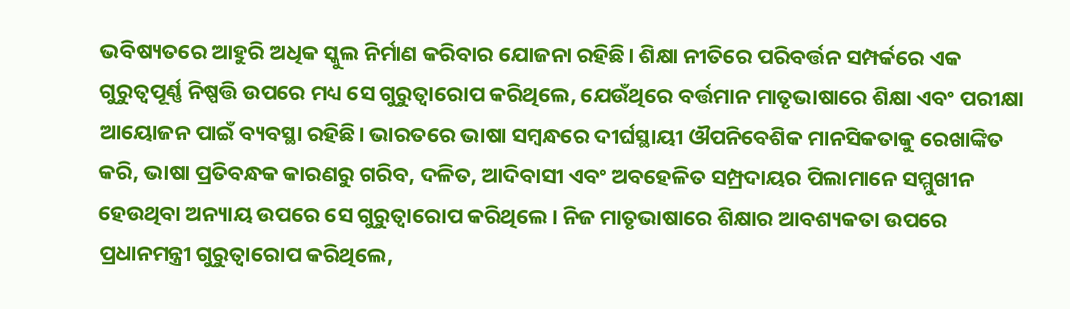ଭବିଷ୍ୟତରେ ଆହୁରି ଅଧିକ ସ୍କୁଲ ନିର୍ମାଣ କରିବାର ଯୋଜନା ରହିଛି। ଶିକ୍ଷା ନୀତିରେ ପରିବର୍ତ୍ତନ ସମ୍ପର୍କରେ ଏକ ଗୁରୁତ୍ୱପୂର୍ଣ୍ଣ ନିଷ୍ପତ୍ତି ଉପରେ ମଧ୍ୟ ସେ ଗୁରୁତ୍ୱାରୋପ କରିଥିଲେ, ଯେଉଁଥିରେ ବର୍ତ୍ତମାନ ମାତୃଭାଷାରେ ଶିକ୍ଷା ଏବଂ ପରୀକ୍ଷା ଆୟୋଜନ ପାଇଁ ବ୍ୟବସ୍ଥା ରହିଛି। ଭାରତରେ ଭାଷା ସମ୍ବନ୍ଧରେ ଦୀର୍ଘସ୍ଥାୟୀ ଔପନିବେଶିକ ମାନସିକତାକୁ ରେଖାଙ୍କିତ କରି, ଭାଷା ପ୍ରତିବନ୍ଧକ କାରଣରୁ ଗରିବ, ଦଳିତ, ଆଦିବାସୀ ଏବଂ ଅବହେଳିତ ସମ୍ପ୍ରଦାୟର ପିଲାମାନେ ସମ୍ମୁଖୀନ ହେଉଥିବା ଅନ୍ୟାୟ ଉପରେ ସେ ଗୁରୁତ୍ୱାରୋପ କରିଥିଲେ। ନିଜ ମାତୃଭାଷାରେ ଶିକ୍ଷାର ଆବଶ୍ୟକତା ଉପରେ ପ୍ରଧାନମନ୍ତ୍ରୀ ଗୁରୁତ୍ୱାରୋପ କରିଥିଲେ,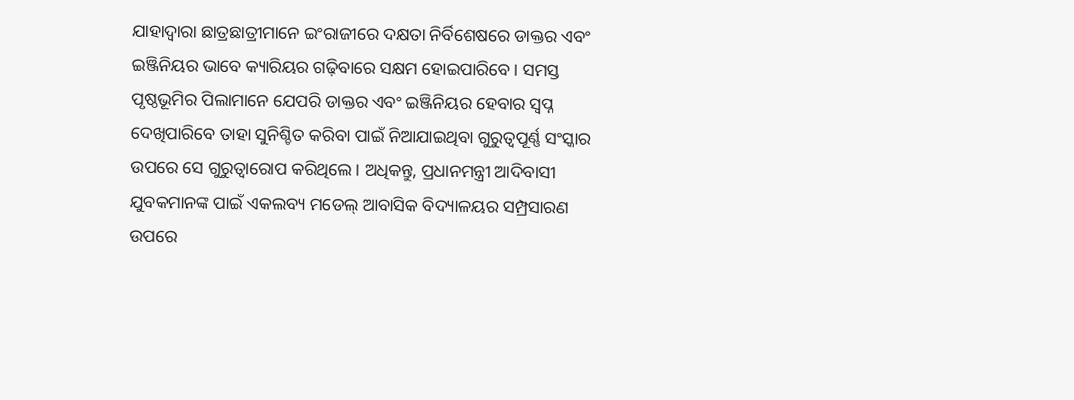ଯାହାଦ୍ୱାରା ଛାତ୍ରଛାତ୍ରୀମାନେ ଇଂରାଜୀରେ ଦକ୍ଷତା ନିର୍ବିଶେଷରେ ଡାକ୍ତର ଏବଂ ଇଞ୍ଜିନିୟର ଭାବେ କ୍ୟାରିୟର ଗଢ଼ିବାରେ ସକ୍ଷମ ହୋଇପାରିବେ। ସମସ୍ତ ପୃଷ୍ଠଭୂମିର ପିଲାମାନେ ଯେପରି ଡାକ୍ତର ଏବଂ ଇଞ୍ଜିନିୟର ହେବାର ସ୍ୱପ୍ନ ଦେଖିପାରିବେ ତାହା ସୁନିଶ୍ଚିତ କରିବା ପାଇଁ ନିଆଯାଇଥିବା ଗୁରୁତ୍ୱପୂର୍ଣ୍ଣ ସଂସ୍କାର ଉପରେ ସେ ଗୁରୁତ୍ୱାରୋପ କରିଥିଲେ। ଅଧିକନ୍ତୁ, ପ୍ରଧାନମନ୍ତ୍ରୀ ଆଦିବାସୀ ଯୁବକମାନଙ୍କ ପାଇଁ ଏକଲବ୍ୟ ମଡେଲ୍ ଆବାସିକ ବିଦ୍ୟାଳୟର ସମ୍ପ୍ରସାରଣ ଉପରେ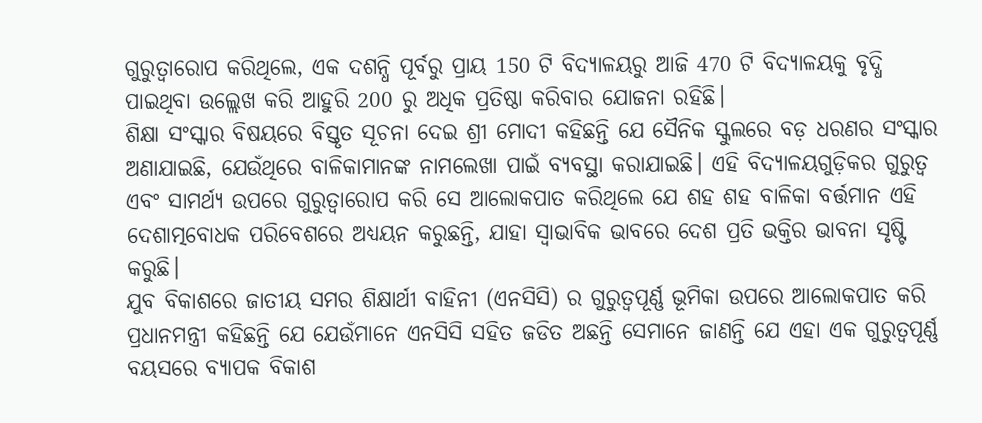ଗୁରୁତ୍ୱାରୋପ କରିଥିଲେ, ଏକ ଦଶନ୍ଧି ପୂର୍ବରୁ ପ୍ରାୟ 150 ଟି ବିଦ୍ୟାଳୟରୁ ଆଜି 470 ଟି ବିଦ୍ୟାଳୟକୁ ବୃଦ୍ଧି ପାଇଥିବା ଉଲ୍ଲେଖ କରି ଆହୁରି 200 ରୁ ଅଧିକ ପ୍ରତିଷ୍ଠା କରିବାର ଯୋଜନା ରହିଛି।
ଶିକ୍ଷା ସଂସ୍କାର ବିଷୟରେ ବିସ୍ତୃତ ସୂଚନା ଦେଇ ଶ୍ରୀ ମୋଦୀ କହିଛନ୍ତି ଯେ ସୈନିକ ସ୍କୁଲରେ ବଡ଼ ଧରଣର ସଂସ୍କାର ଅଣାଯାଇଛି, ଯେଉଁଥିରେ ବାଳିକାମାନଙ୍କ ନାମଲେଖା ପାଇଁ ବ୍ୟବସ୍ଥା କରାଯାଇଛି। ଏହି ବିଦ୍ୟାଳୟଗୁଡ଼ିକର ଗୁରୁତ୍ୱ ଏବଂ ସାମର୍ଥ୍ୟ ଉପରେ ଗୁରୁତ୍ୱାରୋପ କରି ସେ ଆଲୋକପାତ କରିଥିଲେ ଯେ ଶହ ଶହ ବାଳିକା ବର୍ତ୍ତମାନ ଏହି ଦେଶାତ୍ମବୋଧକ ପରିବେଶରେ ଅଧ୍ୟୟନ କରୁଛନ୍ତି, ଯାହା ସ୍ୱାଭାବିକ ଭାବରେ ଦେଶ ପ୍ରତି ଭକ୍ତିର ଭାବନା ସୃଷ୍ଟି କରୁଛି।
ଯୁବ ବିକାଶରେ ଜାତୀୟ ସମର ଶିକ୍ଷାର୍ଥୀ ବାହିନୀ (ଏନସିସି) ର ଗୁରୁତ୍ୱପୂର୍ଣ୍ଣ ଭୂମିକା ଉପରେ ଆଲୋକପାତ କରି ପ୍ରଧାନମନ୍ତ୍ରୀ କହିଛନ୍ତି ଯେ ଯେଉଁମାନେ ଏନସିସି ସହିତ ଜଡିତ ଅଛନ୍ତି ସେମାନେ ଜାଣନ୍ତି ଯେ ଏହା ଏକ ଗୁରୁତ୍ୱପୂର୍ଣ୍ଣ ବୟସରେ ବ୍ୟାପକ ବିକାଶ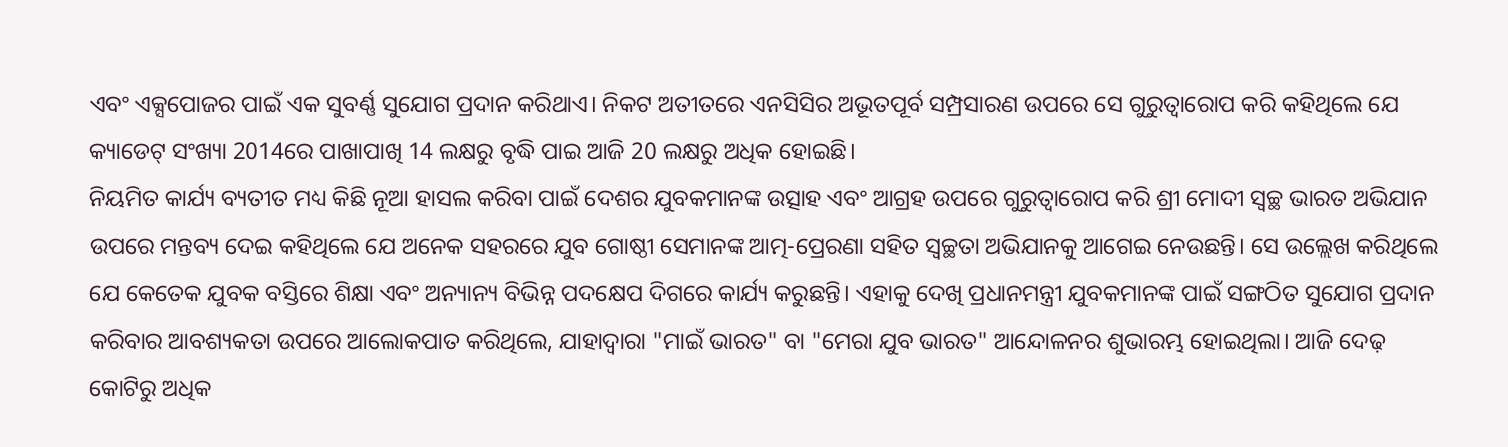ଏବଂ ଏକ୍ସପୋଜର ପାଇଁ ଏକ ସୁବର୍ଣ୍ଣ ସୁଯୋଗ ପ୍ରଦାନ କରିଥାଏ। ନିକଟ ଅତୀତରେ ଏନସିସିର ଅଭୂତପୂର୍ବ ସମ୍ପ୍ରସାରଣ ଉପରେ ସେ ଗୁରୁତ୍ୱାରୋପ କରି କହିଥିଲେ ଯେ କ୍ୟାଡେଟ୍ ସଂଖ୍ୟା 2014ରେ ପାଖାପାଖି 14 ଲକ୍ଷରୁ ବୃଦ୍ଧି ପାଇ ଆଜି 20 ଲକ୍ଷରୁ ଅଧିକ ହୋଇଛି।
ନିୟମିତ କାର୍ଯ୍ୟ ବ୍ୟତୀତ ମଧ୍ୟ କିଛି ନୂଆ ହାସଲ କରିବା ପାଇଁ ଦେଶର ଯୁବକମାନଙ୍କ ଉତ୍ସାହ ଏବଂ ଆଗ୍ରହ ଉପରେ ଗୁରୁତ୍ୱାରୋପ କରି ଶ୍ରୀ ମୋଦୀ ସ୍ୱଚ୍ଛ ଭାରତ ଅଭିଯାନ ଉପରେ ମନ୍ତବ୍ୟ ଦେଇ କହିଥିଲେ ଯେ ଅନେକ ସହରରେ ଯୁବ ଗୋଷ୍ଠୀ ସେମାନଙ୍କ ଆତ୍ମ-ପ୍ରେରଣା ସହିତ ସ୍ୱଚ୍ଛତା ଅଭିଯାନକୁ ଆଗେଇ ନେଉଛନ୍ତି। ସେ ଉଲ୍ଲେଖ କରିଥିଲେ ଯେ କେତେକ ଯୁବକ ବସ୍ତିରେ ଶିକ୍ଷା ଏବଂ ଅନ୍ୟାନ୍ୟ ବିଭିନ୍ନ ପଦକ୍ଷେପ ଦିଗରେ କାର୍ଯ୍ୟ କରୁଛନ୍ତି। ଏହାକୁ ଦେଖି ପ୍ରଧାନମନ୍ତ୍ରୀ ଯୁବକମାନଙ୍କ ପାଇଁ ସଙ୍ଗଠିତ ସୁଯୋଗ ପ୍ରଦାନ କରିବାର ଆବଶ୍ୟକତା ଉପରେ ଆଲୋକପାତ କରିଥିଲେ, ଯାହାଦ୍ୱାରା "ମାଇଁ ଭାରତ" ବା "ମେରା ଯୁବ ଭାରତ" ଆନ୍ଦୋଳନର ଶୁଭାରମ୍ଭ ହୋଇଥିଲା। ଆଜି ଦେଢ଼ କୋଟିରୁ ଅଧିକ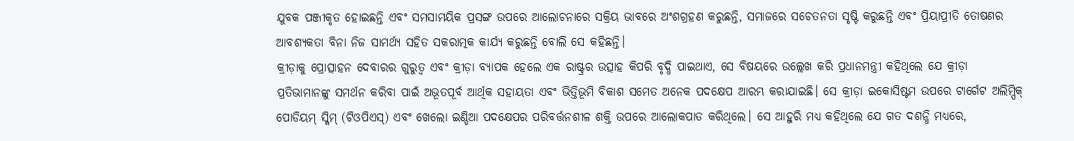ଯୁବକ ପଞ୍ଜୀକୃତ ହୋଇଛନ୍ତି ଏବଂ ସମସାମୟିକ ପ୍ରସଙ୍ଗ ଉପରେ ଆଲୋଚନାରେ ସକ୍ରିୟ ଭାବରେ ଅଂଶଗ୍ରହଣ କରୁଛନ୍ତି, ସମାଜରେ ସଚେତନତା ସୃଷ୍ଟି କରୁଛନ୍ତି ଏବଂ ପ୍ରିୟାପ୍ରୀତି ତୋଷଣର ଆବଶ୍ୟକତା ବିନା ନିଜ ସାମର୍ଥ୍ୟ ସହିତ ସକରାତ୍ମକ କାର୍ଯ୍ୟ କରୁଛନ୍ତି ବୋଲି ସେ କହିଛନ୍ତି।
କ୍ରୀଡ଼ାକୁ ପ୍ରୋତ୍ସାହନ ଦେବାରର ଗୁରୁତ୍ୱ ଏବଂ କ୍ରୀଡ଼ା ବ୍ୟାପକ ହେଲେ ଏକ ରାଷ୍ଟ୍ରର ଉତ୍ସାହ କିପରି ବୃଦ୍ଧି ପାଇଥାଏ, ସେ ବିଷୟରେ ଉଲ୍ଲେଖ କରି ପ୍ରଧାନମନ୍ତ୍ରୀ କହିଥିଲେ ଯେ କ୍ରୀଡ଼ା ପ୍ରତିଭାମାନଙ୍କୁ ସମର୍ଥନ କରିବା ପାଇଁ ଅଭୂତପୂର୍ବ ଆର୍ଥିକ ସହାୟତା ଏବଂ ଭିତ୍ତିଭୂମି ବିକାଶ ସମେତ ଅନେକ ପଦକ୍ଷେପ ଆରମ୍ଭ କରାଯାଇଛି। ସେ କ୍ରୀଡ଼ା ଇକୋସିଷ୍ଟମ ଉପରେ ଟାର୍ଗେଟ ଅଲିମ୍ପିକ୍ ପୋଡିୟମ୍ ସ୍କିମ୍ (ଟିଓପିଏସ୍) ଏବଂ ଖେଲୋ ଇଣ୍ଡିଆ ପଦକ୍ଷେପର ପରିବର୍ତ୍ତନଶୀଳ ଶକ୍ତି ଉପରେ ଆଲୋକପାତ କରିଥିଲେ। ସେ ଆହୁରି ମଧ୍ୟ କହିଥିଲେ ଯେ ଗତ ଦଶନ୍ଧି ମଧ୍ୟରେ,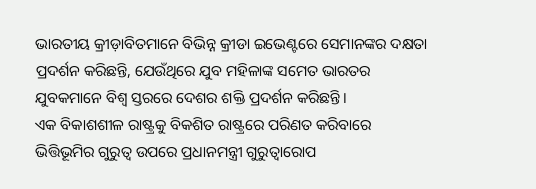ଭାରତୀୟ କ୍ରୀଡ଼ାବିତମାନେ ବିଭିନ୍ନ କ୍ରୀଡା ଇଭେଣ୍ଟରେ ସେମାନଙ୍କର ଦକ୍ଷତା ପ୍ରଦର୍ଶନ କରିଛନ୍ତି, ଯେଉଁଥିରେ ଯୁବ ମହିଳାଙ୍କ ସମେତ ଭାରତର ଯୁବକମାନେ ବିଶ୍ୱ ସ୍ତରରେ ଦେଶର ଶକ୍ତି ପ୍ରଦର୍ଶନ କରିଛନ୍ତି।
ଏକ ବିକାଶଶୀଳ ରାଷ୍ଟ୍ରକୁ ବିକଶିତ ରାଷ୍ଟ୍ରରେ ପରିଣତ କରିବାରେ ଭିତ୍ତିଭୂମିର ଗୁରୁତ୍ୱ ଉପରେ ପ୍ରଧାନମନ୍ତ୍ରୀ ଗୁରୁତ୍ୱାରୋପ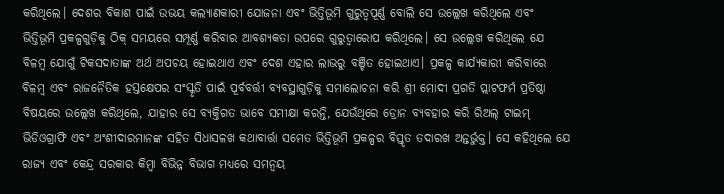କରିଥିଲେ। ଦେଶର ବିକାଶ ପାଇଁ ଉଭୟ କଲ୍ୟାଣକାରୀ ଯୋଜନା ଏବଂ ଭିତ୍ତିଭୂମି ଗୁରୁତ୍ୱପୂର୍ଣ୍ଣ ବୋଲି ସେ ଉଲ୍ଲେଖ କରିଥିଲେ ଏବଂ ଭିତ୍ତିଭୂମି ପ୍ରକଳ୍ପଗୁଡ଼ିକୁ ଠିକ୍ ସମୟରେ ସମ୍ପୂର୍ଣ୍ଣ କରିବାର ଆବଶ୍ୟକତା ଉପରେ ଗୁରୁତ୍ୱାରୋପ କରିଥିଲେ। ସେ ଉଲ୍ଲେଖ କରିଥିଲେ ଯେ ବିଳମ୍ବ ଯୋଗୁଁ ଟିକସଦାତାଙ୍କ ଅର୍ଥ ଅପଚୟ ହୋଇଥାଏ ଏବଂ ଦେଶ ଏହାର ଲାଭରୁ ବଞ୍ଚିତ ହୋଇଥାଏ। ପ୍ରକଳ୍ପ କାର୍ଯ୍ୟକାରୀ କରିବାରେ ବିଳମ୍ବ ଏବଂ ରାଜନୈତିକ ହସ୍ତକ୍ଷେପର ସଂସ୍କୃତି ପାଇଁ ପୂର୍ବବର୍ତ୍ତୀ ବ୍ୟବସ୍ଥାଗୁଡ଼ିକୁ ସମାଲୋଚନା କରି ଶ୍ରୀ ମୋଦୀ ପ୍ରଗତି ପ୍ଲାଟଫର୍ମ ପ୍ରତିଷ୍ଠା ବିଷୟରେ ଉଲ୍ଲେଖ କରିଥିଲେ, ଯାହାର ସେ ବ୍ୟକ୍ତିଗତ ଭାବେ ସମୀକ୍ଷା କରନ୍ତି, ଯେଉଁଥିରେ ଡ୍ରୋନ ବ୍ୟବହାର କରି ରିଅଲ୍ ଟାଇମ୍ ଭିଡିଓଗ୍ରାଫି ଏବଂ ଅଂଶୀଦାରମାନଙ୍କ ସହିତ ସିଧାସଳଖ କଥାବାର୍ତ୍ତା ସମେତ ଭିତ୍ତିଭୂମି ପ୍ରକଳ୍ପର ବିସ୍ତୃତ ତଦାରଖ ଅନ୍ତର୍ଭୁକ୍ତ। ସେ କହିଥିଲେ ଯେ ରାଜ୍ୟ ଏବଂ କେନ୍ଦ୍ର ସରକାର କିମ୍ବା ବିଭିନ୍ନ ବିଭାଗ ମଧ୍ୟରେ ସମନ୍ୱୟ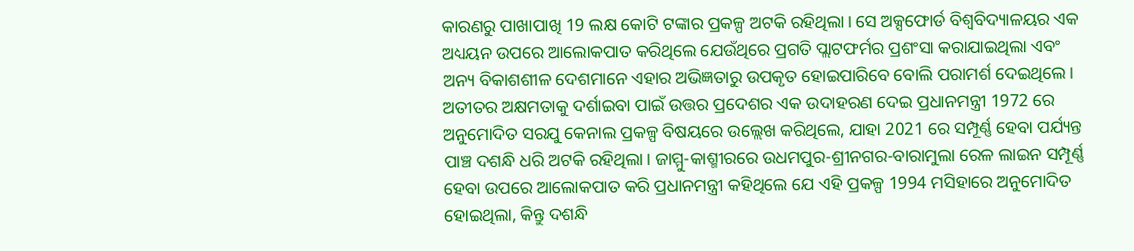କାରଣରୁ ପାଖାପାଖି 19 ଲକ୍ଷ କୋଟି ଟଙ୍କାର ପ୍ରକଳ୍ପ ଅଟକି ରହିଥିଲା। ସେ ଅକ୍ସଫୋର୍ଡ ବିଶ୍ୱବିଦ୍ୟାଳୟର ଏକ ଅଧ୍ୟୟନ ଉପରେ ଆଲୋକପାତ କରିଥିଲେ ଯେଉଁଥିରେ ପ୍ରଗତି ପ୍ଲାଟଫର୍ମର ପ୍ରଶଂସା କରାଯାଇଥିଲା ଏବଂ ଅନ୍ୟ ବିକାଶଶୀଳ ଦେଶମାନେ ଏହାର ଅଭିଜ୍ଞତାରୁ ଉପକୃତ ହୋଇପାରିବେ ବୋଲି ପରାମର୍ଶ ଦେଇଥିଲେ। ଅତୀତର ଅକ୍ଷମତାକୁ ଦର୍ଶାଇବା ପାଇଁ ଉତ୍ତର ପ୍ରଦେଶର ଏକ ଉଦାହରଣ ଦେଇ ପ୍ରଧାନମନ୍ତ୍ରୀ 1972 ରେ ଅନୁମୋଦିତ ସରଯୁ କେନାଲ ପ୍ରକଳ୍ପ ବିଷୟରେ ଉଲ୍ଲେଖ କରିଥିଲେ, ଯାହା 2021 ରେ ସମ୍ପୂର୍ଣ୍ଣ ହେବା ପର୍ଯ୍ୟନ୍ତ ପାଞ୍ଚ ଦଶନ୍ଧି ଧରି ଅଟକି ରହିଥିଲା। ଜାମ୍ମୁ-କାଶ୍ମୀରରେ ଉଧମପୁର-ଶ୍ରୀନଗର-ବାରାମୁଲା ରେଳ ଲାଇନ ସମ୍ପୂର୍ଣ୍ଣ ହେବା ଉପରେ ଆଲୋକପାତ କରି ପ୍ରଧାନମନ୍ତ୍ରୀ କହିଥିଲେ ଯେ ଏହି ପ୍ରକଳ୍ପ 1994 ମସିହାରେ ଅନୁମୋଦିତ ହୋଇଥିଲା, କିନ୍ତୁ ଦଶନ୍ଧି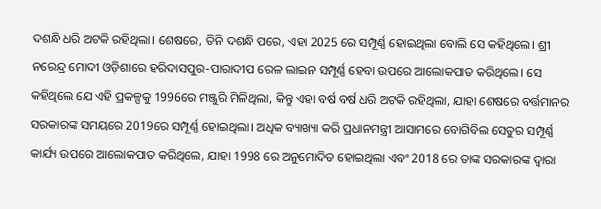ଦଶନ୍ଧି ଧରି ଅଟକି ରହିଥିଲା। ଶେଷରେ, ତିନି ଦଶନ୍ଧି ପରେ, ଏହା 2025 ରେ ସମ୍ପୂର୍ଣ୍ଣ ହୋଇଥିଲା ବୋଲି ସେ କହିଥିଲେ। ଶ୍ରୀ ନରେନ୍ଦ୍ର ମୋଦୀ ଓଡ଼ିଶାରେ ହରିଦାସପୁର-ପାରାଦୀପ ରେଳ ଲାଇନ ସମ୍ପୂର୍ଣ୍ଣ ହେବା ଉପରେ ଆଲୋକପାତ କରିଥିଲେ। ସେ କହିଥିଲେ ଯେ ଏହି ପ୍ରକଳ୍ପକୁ 1996ରେ ମଞ୍ଜୁରି ମିଳିଥିଲା, କିନ୍ତୁ ଏହା ବର୍ଷ ବର୍ଷ ଧରି ଅଟକି ରହିଥିଲା, ଯାହା ଶେଷରେ ବର୍ତ୍ତମାନର ସରକାରଙ୍କ ସମୟରେ 2019ରେ ସମ୍ପୂର୍ଣ୍ଣ ହୋଇଥିଲା। ଅଧିକ ବ୍ୟାଖ୍ୟା କରି ପ୍ରଧାନମନ୍ତ୍ରୀ ଆସାମରେ ବୋଗିବିଲ ସେତୁର ସମ୍ପୂର୍ଣ୍ଣ କାର୍ଯ୍ୟ ଉପରେ ଆଲୋକପାତ କରିଥିଲେ, ଯାହା 1998 ରେ ଅନୁମୋଦିତ ହୋଇଥିଲା ଏବଂ 2018 ରେ ତାଙ୍କ ସରକାରଙ୍କ ଦ୍ୱାରା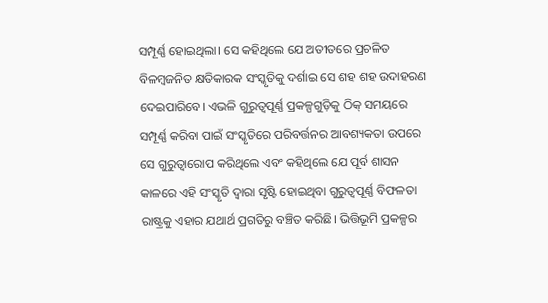ସମ୍ପୂର୍ଣ୍ଣ ହୋଇଥିଲା। ସେ କହିଥିଲେ ଯେ ଅତୀତରେ ପ୍ରଚଳିତ ବିଳମ୍ବଜନିତ କ୍ଷତିକାରକ ସଂସ୍କୃତିକୁ ଦର୍ଶାଇ ସେ ଶହ ଶହ ଉଦାହରଣ ଦେଇପାରିବେ। ଏଭଳି ଗୁରୁତ୍ୱପୂର୍ଣ୍ଣ ପ୍ରକଳ୍ପଗୁଡ଼ିକୁ ଠିକ୍ ସମୟରେ ସମ୍ପୂର୍ଣ୍ଣ କରିବା ପାଇଁ ସଂସ୍କୃତିରେ ପରିବର୍ତ୍ତନର ଆବଶ୍ୟକତା ଉପରେ ସେ ଗୁରୁତ୍ୱାରୋପ କରିଥିଲେ ଏବଂ କହିଥିଲେ ଯେ ପୂର୍ବ ଶାସନ କାଳରେ ଏହି ସଂସ୍କୃତି ଦ୍ୱାରା ସୃଷ୍ଟି ହୋଇଥିବା ଗୁରୁତ୍ୱପୂର୍ଣ୍ଣ ବିଫଳତା ରାଷ୍ଟ୍ରକୁ ଏହାର ଯଥାର୍ଥ ପ୍ରଗତିରୁ ବଞ୍ଚିତ କରିଛି। ଭିତ୍ତିଭୂମି ପ୍ରକଳ୍ପର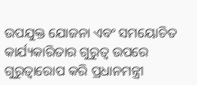ଉପଯୁକ୍ତ ଯୋଜନା ଏବଂ ସମୟୋଚିତ କାର୍ଯ୍ୟକାରିତାର ଗୁରୁତ୍ୱ ଉପରେ ଗୁରୁତ୍ୱାରୋପ କରି ପ୍ରଧାନମନ୍ତ୍ରୀ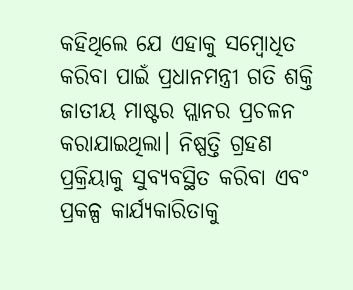କହିଥିଲେ ଯେ ଏହାକୁ ସମ୍ବୋଧିତ କରିବା ପାଇଁ ପ୍ରଧାନମନ୍ତ୍ରୀ ଗତି ଶକ୍ତି ଜାତୀୟ ମାଷ୍ଟର ପ୍ଲାନର ପ୍ରଚଳନ କରାଯାଇଥିଲା। ନିଷ୍ପତ୍ତି ଗ୍ରହଣ ପ୍ରକ୍ରିୟାକୁ ସୁବ୍ୟବସ୍ଥିତ କରିବା ଏବଂ ପ୍ରକଳ୍ପ କାର୍ଯ୍ୟକାରିତାକୁ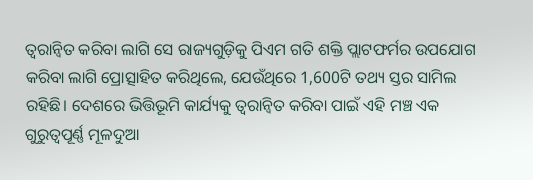ତ୍ୱରାନ୍ୱିତ କରିବା ଲାଗି ସେ ରାଜ୍ୟଗୁଡ଼ିକୁ ପିଏମ ଗତି ଶକ୍ତି ପ୍ଲାଟଫର୍ମର ଉପଯୋଗ କରିବା ଲାଗି ପ୍ରୋତ୍ସାହିତ କରିଥିଲେ, ଯେଉଁଥିରେ 1,600ଟି ତଥ୍ୟ ସ୍ତର ସାମିଲ ରହିଛି। ଦେଶରେ ଭିତ୍ତିଭୂମି କାର୍ଯ୍ୟକୁ ତ୍ୱରାନ୍ୱିତ କରିବା ପାଇଁ ଏହି ମଞ୍ଚ ଏକ ଗୁରୁତ୍ୱପୂର୍ଣ୍ଣ ମୂଳଦୁଆ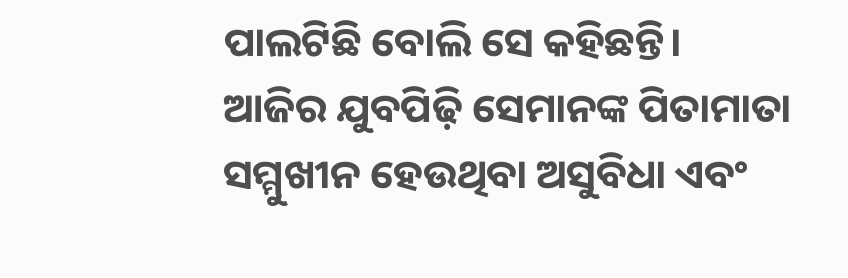ପାଲଟିଛି ବୋଲି ସେ କହିଛନ୍ତି।
ଆଜିର ଯୁବପିଢ଼ି ସେମାନଙ୍କ ପିତାମାତା ସମ୍ମୁଖୀନ ହେଉଥିବା ଅସୁବିଧା ଏବଂ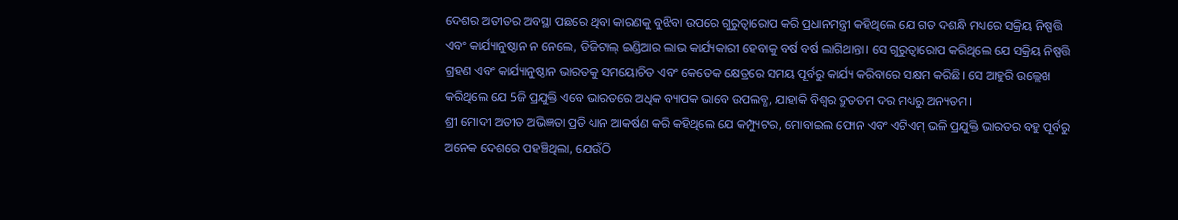ଦେଶର ଅତୀତର ଅବସ୍ଥା ପଛରେ ଥିବା କାରଣକୁ ବୁଝିବା ଉପରେ ଗୁରୁତ୍ୱାରୋପ କରି ପ୍ରଧାନମନ୍ତ୍ରୀ କହିଥିଲେ ଯେ ଗତ ଦଶନ୍ଧି ମଧ୍ୟରେ ସକ୍ରିୟ ନିଷ୍ପତ୍ତି ଏବଂ କାର୍ଯ୍ୟାନୁଷ୍ଠାନ ନ ନେଲେ, ଡିଜିଟାଲ୍ ଇଣ୍ଡିଆର ଲାଭ କାର୍ଯ୍ୟକାରୀ ହେବାକୁ ବର୍ଷ ବର୍ଷ ଲାଗିଥାନ୍ତା। ସେ ଗୁରୁତ୍ୱାରୋପ କରିଥିଲେ ଯେ ସକ୍ରିୟ ନିଷ୍ପତ୍ତି ଗ୍ରହଣ ଏବଂ କାର୍ଯ୍ୟାନୁଷ୍ଠାନ ଭାରତକୁ ସମୟୋଚିତ ଏବଂ କେତେକ କ୍ଷେତ୍ରରେ ସମୟ ପୂର୍ବରୁ କାର୍ଯ୍ୟ କରିବାରେ ସକ୍ଷମ କରିଛି। ସେ ଆହୁରି ଉଲ୍ଲେଖ କରିଥିଲେ ଯେ 5ଜି ପ୍ରଯୁକ୍ତି ଏବେ ଭାରତରେ ଅଧିକ ବ୍ୟାପକ ଭାବେ ଉପଲବ୍ଧ, ଯାହାକି ବିଶ୍ୱର ଦ୍ରୁତତମ ଦର ମଧ୍ୟରୁ ଅନ୍ୟତମ।
ଶ୍ରୀ ମୋଦୀ ଅତୀତ ଅଭିଜ୍ଞତା ପ୍ରତି ଧ୍ୟାନ ଆକର୍ଷଣ କରି କହିଥିଲେ ଯେ କମ୍ପ୍ୟୁଟର, ମୋବାଇଲ ଫୋନ ଏବଂ ଏଟିଏମ୍ ଭଳି ପ୍ରଯୁକ୍ତି ଭାରତର ବହୁ ପୂର୍ବରୁ ଅନେକ ଦେଶରେ ପହଞ୍ଚିଥିଲା, ଯେଉଁଠି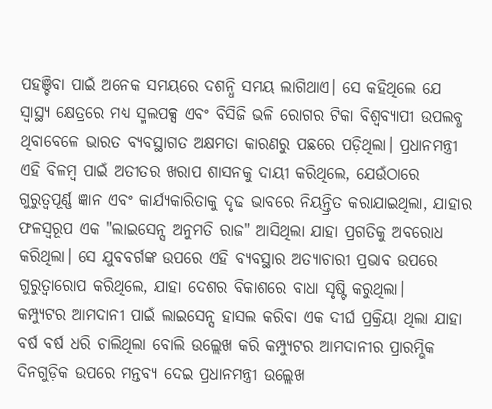ପହଞ୍ଚିବା ପାଇଁ ଅନେକ ସମୟରେ ଦଶନ୍ଧି ସମୟ ଲାଗିଥାଏ। ସେ କହିଥିଲେ ଯେ ସ୍ୱାସ୍ଥ୍ୟ କ୍ଷେତ୍ରରେ ମଧ୍ୟ ସ୍ମଲପକ୍ସ ଏବଂ ବିସିଜି ଭଳି ରୋଗର ଟିକା ବିଶ୍ୱବ୍ୟାପୀ ଉପଲବ୍ଧ ଥିବାବେଳେ ଭାରତ ବ୍ୟବସ୍ଥାଗତ ଅକ୍ଷମତା କାରଣରୁ ପଛରେ ପଡ଼ିଥିଲା। ପ୍ରଧାନମନ୍ତ୍ରୀ ଏହି ବିଳମ୍ବ ପାଇଁ ଅତୀତର ଖରାପ ଶାସନକୁ ଦାୟୀ କରିଥିଲେ, ଯେଉଁଠାରେ ଗୁରୁତ୍ୱପୂର୍ଣ୍ଣ ଜ୍ଞାନ ଏବଂ କାର୍ଯ୍ୟକାରିତାକୁ ଦୃଢ ଭାବରେ ନିୟନ୍ତ୍ରିତ କରାଯାଇଥିଲା, ଯାହାର ଫଳସ୍ୱରୂପ ଏକ "ଲାଇସେନ୍ସ ଅନୁମତି ରାଜ" ଆସିଥିଲା ଯାହା ପ୍ରଗତିକୁ ଅବରୋଧ କରିଥିଲା। ସେ ଯୁବବର୍ଗଙ୍କ ଉପରେ ଏହି ବ୍ୟବସ୍ଥାର ଅତ୍ୟାଚାରୀ ପ୍ରଭାବ ଉପରେ ଗୁରୁତ୍ୱାରୋପ କରିଥିଲେ, ଯାହା ଦେଶର ବିକାଶରେ ବାଧା ସୃଷ୍ଟି କରୁଥିଲା।
କମ୍ପ୍ୟୁଟର ଆମଦାନୀ ପାଇଁ ଲାଇସେନ୍ସ ହାସଲ କରିବା ଏକ ଦୀର୍ଘ ପ୍ରକ୍ରିୟା ଥିଲା ଯାହା ବର୍ଷ ବର୍ଷ ଧରି ଚାଲିଥିଲା ବୋଲି ଉଲ୍ଲେଖ କରି କମ୍ପ୍ୟୁଟର ଆମଦାନୀର ପ୍ରାରମ୍ଭିକ ଦିନଗୁଡ଼ିକ ଉପରେ ମନ୍ତବ୍ୟ ଦେଇ ପ୍ରଧାନମନ୍ତ୍ରୀ ଉଲ୍ଲେଖ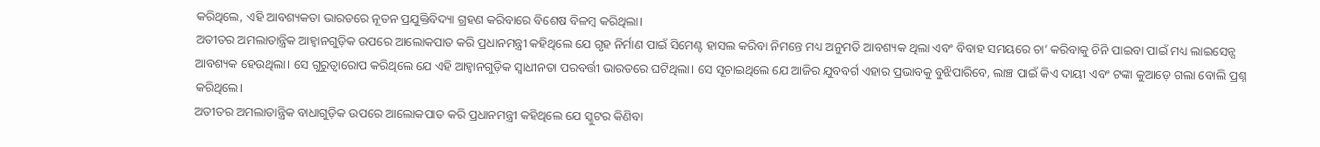କରିଥିଲେ, ଏହି ଆବଶ୍ୟକତା ଭାରତରେ ନୂତନ ପ୍ରଯୁକ୍ତିବିଦ୍ୟା ଗ୍ରହଣ କରିବାରେ ବିଶେଷ ବିଳମ୍ବ କରିଥିଲା।
ଅତୀତର ଅମଲାତାନ୍ତ୍ରିକ ଆହ୍ୱାନଗୁଡ଼ିକ ଉପରେ ଆଲୋକପାତ କରି ପ୍ରଧାନମନ୍ତ୍ରୀ କହିଥିଲେ ଯେ ଗୃହ ନିର୍ମାଣ ପାଇଁ ସିମେଣ୍ଟ ହାସଲ କରିବା ନିମନ୍ତେ ମଧ୍ୟ ଅନୁମତି ଆବଶ୍ୟକ ଥିଲା ଏବଂ ବିବାହ ସମୟରେ ଚା’ କରିବାକୁ ଚିନି ପାଇବା ପାଇଁ ମଧ୍ୟ ଲାଇସେନ୍ସ ଆବଶ୍ୟକ ହେଉଥିଲା। ସେ ଗୁରୁତ୍ୱାରୋପ କରିଥିଲେ ଯେ ଏହି ଆହ୍ୱାନଗୁଡ଼ିକ ସ୍ୱାଧୀନତା ପରବର୍ତ୍ତୀ ଭାରତରେ ଘଟିଥିଲା। ସେ ସୂଚାଇଥିଲେ ଯେ ଆଜିର ଯୁବବର୍ଗ ଏହାର ପ୍ରଭାବକୁ ବୁଝିପାରିବେ, ଲାଞ୍ଚ ପାଇଁ କିଏ ଦାୟୀ ଏବଂ ଟଙ୍କା କୁଆଡ଼େ ଗଲା ବୋଲି ପ୍ରଶ୍ନ କରିଥିଲେ।
ଅତୀତର ଅମଲାତାନ୍ତ୍ରିକ ବାଧାଗୁଡ଼ିକ ଉପରେ ଆଲୋକପାତ କରି ପ୍ରଧାନମନ୍ତ୍ରୀ କହିଥିଲେ ଯେ ସ୍କୁଟର କିଣିବା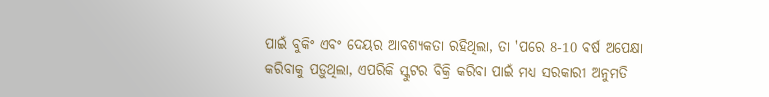ପାଇଁ ବୁକିଂ ଏବଂ ଦେୟର ଆବଶ୍ୟକତା ରହିଥିଲା, ତା 'ପରେ 8-10 ବର୍ଷ ଅପେକ୍ଷା କରିବାକୁ ପଡ଼ୁଥିଲା, ଏପରିକି ସ୍କୁଟର ବିକ୍ରି କରିବା ପାଇଁ ମଧ୍ୟ ସରକାରୀ ଅନୁମତି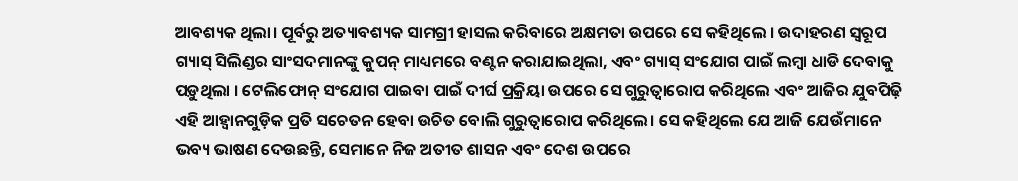ଆବଶ୍ୟକ ଥିଲା। ପୂର୍ବରୁ ଅତ୍ୟାବଶ୍ୟକ ସାମଗ୍ରୀ ହାସଲ କରିବାରେ ଅକ୍ଷମତା ଉପରେ ସେ କହିଥିଲେ । ଉଦାହରଣ ସ୍ୱରୂପ ଗ୍ୟାସ୍ ସିଲିଣ୍ଡର ସାଂସଦମାନଙ୍କୁ କୁପନ୍ ମାଧ୍ୟମରେ ବଣ୍ଟନ କରାଯାଇଥିଲା, ଏବଂ ଗ୍ୟାସ୍ ସଂଯୋଗ ପାଇଁ ଲମ୍ବା ଧାଡି ଦେବାକୁ ପଡ଼ୁଥିଲା । ଟେଲିଫୋନ୍ ସଂଯୋଗ ପାଇବା ପାଇଁ ଦୀର୍ଘ ପ୍ରକ୍ରିୟା ଉପରେ ସେ ଗୁରୁତ୍ୱାରୋପ କରିଥିଲେ ଏବଂ ଆଜିର ଯୁବପିଢ଼ି ଏହି ଆହ୍ୱାନଗୁଡ଼ିକ ପ୍ରତି ସଚେତନ ହେବା ଉଚିତ ବୋଲି ଗୁରୁତ୍ୱାରୋପ କରିଥିଲେ। ସେ କହିଥିଲେ ଯେ ଆଜି ଯେଉଁମାନେ ଭବ୍ୟ ଭାଷଣ ଦେଉଛନ୍ତି, ସେମାନେ ନିଜ ଅତୀତ ଶାସନ ଏବଂ ଦେଶ ଉପରେ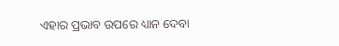ଏହାର ପ୍ରଭାବ ଉପରେ ଧ୍ୟାନ ଦେବା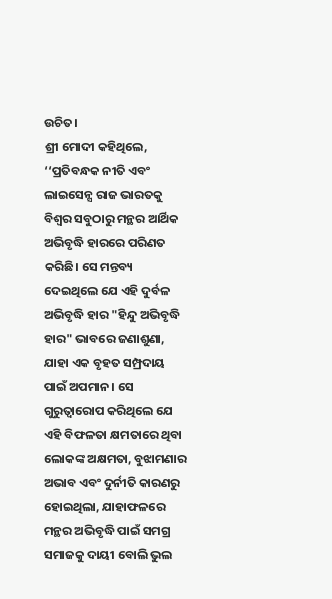ଉଚିତ।
ଶ୍ରୀ ମୋଦୀ କହିଥିଲେ, ‘‘ପ୍ରତିବନ୍ଧକ ନୀତି ଏବଂ ଲାଇସେନ୍ସ ରାଜ ଭାରତକୁ ବିଶ୍ୱର ସବୁଠାରୁ ମନ୍ଥର ଆର୍ଥିକ ଅଭିବୃଦ୍ଧି ହାରରେ ପରିଣତ କରିଛି। ସେ ମନ୍ତବ୍ୟ ଦେଇଥିଲେ ଯେ ଏହି ଦୁର୍ବଳ ଅଭିବୃଦ୍ଧି ହାର "ହିନ୍ଦୁ ଅଭିବୃଦ୍ଧି ହାର" ଭାବରେ ଜଣାଶୁଣା, ଯାହା ଏକ ବୃହତ ସମ୍ପ୍ରଦାୟ ପାଇଁ ଅପମାନ। ସେ ଗୁରୁତ୍ୱାରୋପ କରିଥିଲେ ଯେ ଏହି ବିଫଳତା କ୍ଷମତାରେ ଥିବା ଲୋକଙ୍କ ଅକ୍ଷମତା, ବୁଝାମଣାର ଅଭାବ ଏବଂ ଦୁର୍ନୀତି କାରଣରୁ ହୋଇଥିଲା, ଯାହାଫଳରେ ମନ୍ଥର ଅଭିବୃଦ୍ଧି ପାଇଁ ସମଗ୍ର ସମାଜକୁ ଦାୟୀ ବୋଲି ଭୁଲ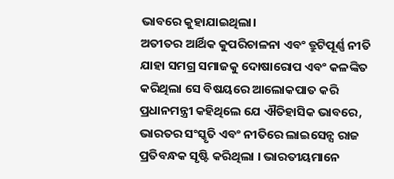ଭାବରେ କୁହାଯାଇଥିଲା।
ଅତୀତର ଆର୍ଥିକ କୁପରିଚାଳନା ଏବଂ ତ୍ରୁଟିପୂର୍ଣ୍ଣ ନୀତି ଯାହା ସମଗ୍ର ସମାଜକୁ ଦୋଷାରୋପ ଏବଂ କଳଙ୍କିତ କରିଥିଲା ସେ ବିଷୟରେ ଆଲୋକପାତ କରି ପ୍ରଧାନମନ୍ତ୍ରୀ କହିଥିଲେ ଯେ ଐତିହାସିକ ଭାବରେ, ଭାରତର ସଂସ୍କୃତି ଏବଂ ନୀତିରେ ଲାଇସେନ୍ସ ରାଜ ପ୍ରତିବନ୍ଧକ ସୃଷ୍ଟି କରିଥିଲା । ଭାରତୀୟମାନେ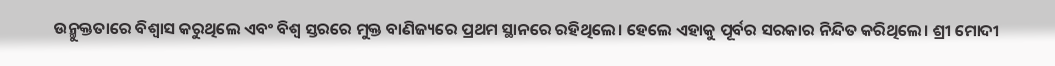ଉନ୍ମୁକ୍ତତାରେ ବିଶ୍ୱାସ କରୁଥିଲେ ଏବଂ ବିଶ୍ୱ ସ୍ତରରେ ମୁକ୍ତ ବାଣିଜ୍ୟରେ ପ୍ରଥମ ସ୍ଥାନରେ ରହିଥିଲେ। ହେଲେ ଏହାକୁ ପୂର୍ବର ସରକାର ନିନ୍ଦିତ କରିଥିଲେ। ଶ୍ରୀ ମୋଦୀ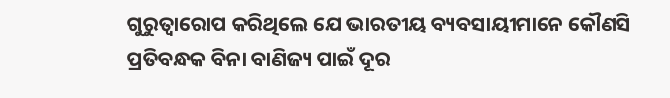ଗୁରୁତ୍ୱାରୋପ କରିଥିଲେ ଯେ ଭାରତୀୟ ବ୍ୟବସାୟୀମାନେ କୌଣସି ପ୍ରତିବନ୍ଧକ ବିନା ବାଣିଜ୍ୟ ପାଇଁ ଦୂର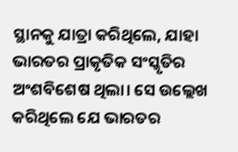ସ୍ଥାନକୁ ଯାତ୍ରା କରିଥିଲେ, ଯାହା ଭାରତର ପ୍ରାକୃତିକ ସଂସ୍କୃତିର ଅଂଶବିଶେଷ ଥିଲା। ସେ ଉଲ୍ଲେଖ କରିଥିଲେ ଯେ ଭାରତର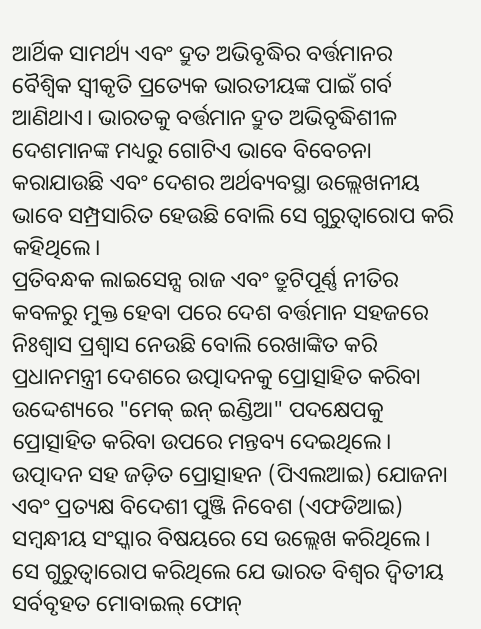ଆର୍ଥିକ ସାମର୍ଥ୍ୟ ଏବଂ ଦ୍ରୁତ ଅଭିବୃଦ୍ଧିର ବର୍ତ୍ତମାନର ବୈଶ୍ୱିକ ସ୍ୱୀକୃତି ପ୍ରତ୍ୟେକ ଭାରତୀୟଙ୍କ ପାଇଁ ଗର୍ବ ଆଣିଥାଏ। ଭାରତକୁ ବର୍ତ୍ତମାନ ଦ୍ରୁତ ଅଭିବୃଦ୍ଧିଶୀଳ ଦେଶମାନଙ୍କ ମଧ୍ୟରୁ ଗୋଟିଏ ଭାବେ ବିବେଚନା କରାଯାଉଛି ଏବଂ ଦେଶର ଅର୍ଥବ୍ୟବସ୍ଥା ଉଲ୍ଲେଖନୀୟ ଭାବେ ସମ୍ପ୍ରସାରିତ ହେଉଛି ବୋଲି ସେ ଗୁରୁତ୍ୱାରୋପ କରି କହିଥିଲେ।
ପ୍ରତିବନ୍ଧକ ଲାଇସେନ୍ସ ରାଜ ଏବଂ ତ୍ରୁଟିପୂର୍ଣ୍ଣ ନୀତିର କବଳରୁ ମୁକ୍ତ ହେବା ପରେ ଦେଶ ବର୍ତ୍ତମାନ ସହଜରେ ନିଃଶ୍ୱାସ ପ୍ରଶ୍ୱାସ ନେଉଛି ବୋଲି ରେଖାଙ୍କିତ କରି ପ୍ରଧାନମନ୍ତ୍ରୀ ଦେଶରେ ଉତ୍ପାଦନକୁ ପ୍ରୋତ୍ସାହିତ କରିବା ଉଦ୍ଦେଶ୍ୟରେ "ମେକ୍ ଇନ୍ ଇଣ୍ଡିଆ" ପଦକ୍ଷେପକୁ ପ୍ରୋତ୍ସାହିତ କରିବା ଉପରେ ମନ୍ତବ୍ୟ ଦେଇଥିଲେ। ଉତ୍ପାଦନ ସହ ଜଡ଼ିତ ପ୍ରୋତ୍ସାହନ (ପିଏଲଆଇ) ଯୋଜନା ଏବଂ ପ୍ରତ୍ୟକ୍ଷ ବିଦେଶୀ ପୁଞ୍ଜି ନିବେଶ (ଏଫଡିଆଇ) ସମ୍ବନ୍ଧୀୟ ସଂସ୍କାର ବିଷୟରେ ସେ ଉଲ୍ଲେଖ କରିଥିଲେ। ସେ ଗୁରୁତ୍ୱାରୋପ କରିଥିଲେ ଯେ ଭାରତ ବିଶ୍ୱର ଦ୍ୱିତୀୟ ସର୍ବବୃହତ ମୋବାଇଲ୍ ଫୋନ୍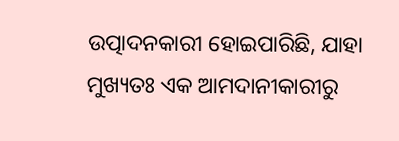ଉତ୍ପାଦନକାରୀ ହୋଇପାରିଛି, ଯାହା ମୁଖ୍ୟତଃ ଏକ ଆମଦାନୀକାରୀରୁ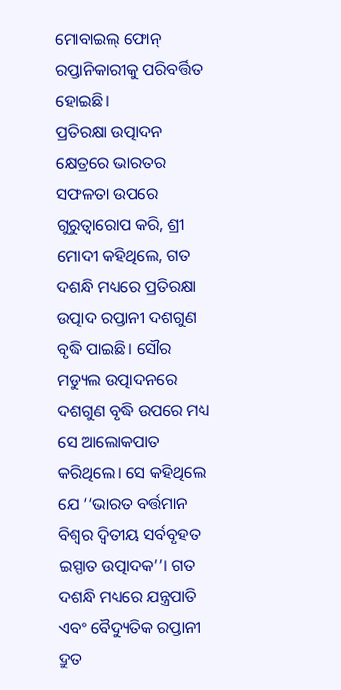ମୋବାଇଲ୍ ଫୋନ୍ ରପ୍ତାନିକାରୀକୁ ପରିବର୍ତ୍ତିତ ହୋଇଛି।
ପ୍ରତିରକ୍ଷା ଉତ୍ପାଦନ କ୍ଷେତ୍ରରେ ଭାରତର ସଫଳତା ଉପରେ ଗୁରୁତ୍ୱାରୋପ କରି, ଶ୍ରୀ ମୋଦୀ କହିଥିଲେ, ଗତ ଦଶନ୍ଧି ମଧ୍ୟରେ ପ୍ରତିରକ୍ଷା ଉତ୍ପାଦ ରପ୍ତାନୀ ଦଶଗୁଣ ବୃଦ୍ଧି ପାଇଛି। ସୌର ମଡ୍ୟୁଲ ଉତ୍ପାଦନରେ ଦଶଗୁଣ ବୃଦ୍ଧି ଉପରେ ମଧ୍ୟ ସେ ଆଲୋକପାତ କରିଥିଲେ। ସେ କହିଥିଲେ ଯେ ‘‘ଭାରତ ବର୍ତ୍ତମାନ ବିଶ୍ୱର ଦ୍ୱିତୀୟ ସର୍ବବୃହତ ଇସ୍ପାତ ଉତ୍ପାଦକ’’। ଗତ ଦଶନ୍ଧି ମଧ୍ୟରେ ଯନ୍ତ୍ରପାତି ଏବଂ ବୈଦ୍ୟୁତିକ ରପ୍ତାନୀ ଦ୍ରୁତ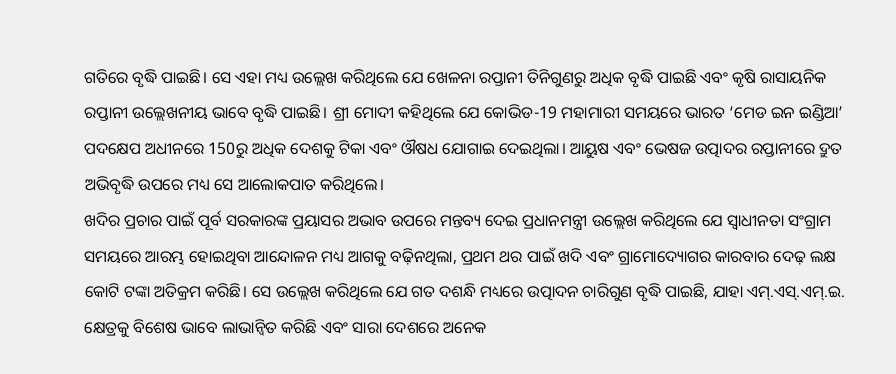ଗତିରେ ବୃଦ୍ଧି ପାଇଛି। ସେ ଏହା ମଧ୍ୟ ଉଲ୍ଲେଖ କରିଥିଲେ ଯେ ଖେଳନା ରପ୍ତାନୀ ତିନିଗୁଣରୁ ଅଧିକ ବୃଦ୍ଧି ପାଇଛି ଏବଂ କୃଷି ରାସାୟନିକ ରପ୍ତାନୀ ଉଲ୍ଲେଖନୀୟ ଭାବେ ବୃଦ୍ଧି ପାଇଛି। ଶ୍ରୀ ମୋଦୀ କହିଥିଲେ ଯେ କୋଭିଡ-19 ମହାମାରୀ ସମୟରେ ଭାରତ ‘ମେଡ ଇନ ଇଣ୍ଡିଆ’ ପଦକ୍ଷେପ ଅଧୀନରେ 150ରୁ ଅଧିକ ଦେଶକୁ ଟିକା ଏବଂ ଔଷଧ ଯୋଗାଇ ଦେଇଥିଲା। ଆୟୁଷ ଏବଂ ଭେଷଜ ଉତ୍ପାଦର ରପ୍ତାନୀରେ ଦ୍ରୁତ ଅଭିବୃଦ୍ଧି ଉପରେ ମଧ୍ୟ ସେ ଆଲୋକପାତ କରିଥିଲେ।
ଖଦିର ପ୍ରଚାର ପାଇଁ ପୂର୍ବ ସରକାରଙ୍କ ପ୍ରୟାସର ଅଭାବ ଉପରେ ମନ୍ତବ୍ୟ ଦେଇ ପ୍ରଧାନମନ୍ତ୍ରୀ ଉଲ୍ଲେଖ କରିଥିଲେ ଯେ ସ୍ୱାଧୀନତା ସଂଗ୍ରାମ ସମୟରେ ଆରମ୍ଭ ହୋଇଥିବା ଆନ୍ଦୋଳନ ମଧ୍ୟ ଆଗକୁ ବଢ଼ିନଥିଲା, ପ୍ରଥମ ଥର ପାଇଁ ଖଦି ଏବଂ ଗ୍ରାମୋଦ୍ୟୋଗର କାରବାର ଦେଢ଼ ଲକ୍ଷ କୋଟି ଟଙ୍କା ଅତିକ୍ରମ କରିଛି। ସେ ଉଲ୍ଲେଖ କରିଥିଲେ ଯେ ଗତ ଦଶନ୍ଧି ମଧ୍ୟରେ ଉତ୍ପାଦନ ଚାରିଗୁଣ ବୃଦ୍ଧି ପାଇଛି, ଯାହା ଏମ୍.ଏସ୍.ଏମ୍.ଇ. କ୍ଷେତ୍ରକୁ ବିଶେଷ ଭାବେ ଲାଭାନ୍ୱିତ କରିଛି ଏବଂ ସାରା ଦେଶରେ ଅନେକ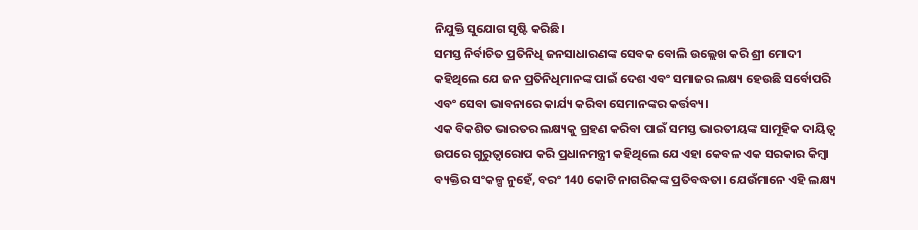ନିଯୁକ୍ତି ସୁଯୋଗ ସୃଷ୍ଟି କରିଛି।
ସମସ୍ତ ନିର୍ବାଚିତ ପ୍ରତିନିଧି ଜନସାଧାରଣଙ୍କ ସେବକ ବୋଲି ଉଲ୍ଲେଖ କରି ଶ୍ରୀ ମୋଦୀ କହିଥିଲେ ଯେ ଜନ ପ୍ରତିନିଧିମାନଙ୍କ ପାଇଁ ଦେଶ ଏବଂ ସମାଜର ଲକ୍ଷ୍ୟ ହେଉଛି ସର୍ବୋପରି ଏବଂ ସେବା ଭାବନାରେ କାର୍ଯ୍ୟ କରିବା ସେମାନଙ୍କର କର୍ତ୍ତବ୍ୟ।
ଏକ ବିକଶିତ ଭାରତର ଲକ୍ଷ୍ୟକୁ ଗ୍ରହଣ କରିବା ପାଇଁ ସମସ୍ତ ଭାରତୀୟଙ୍କ ସାମୂହିକ ଦାୟିତ୍ୱ ଉପରେ ଗୁରୁତ୍ୱାରୋପ କରି ପ୍ରଧାନମନ୍ତ୍ରୀ କହିଥିଲେ ଯେ ଏହା କେବଳ ଏକ ସରକାର କିମ୍ବା ବ୍ୟକ୍ତିର ସଂକଳ୍ପ ନୁହେଁ, ବରଂ 140 କୋଟି ନାଗରିକଙ୍କ ପ୍ରତିବଦ୍ଧତା। ଯେଉଁମାନେ ଏହି ଲକ୍ଷ୍ୟ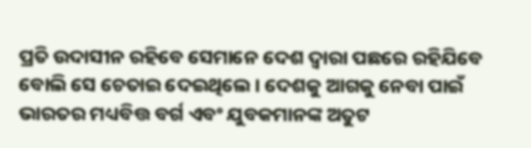ପ୍ରତି ଉଦାସୀନ ରହିବେ ସେମାନେ ଦେଶ ଦ୍ୱାରା ପଛରେ ରହିଯିବେ ବୋଲି ସେ ଚେତାଇ ଦେଇଥିଲେ । ଦେଶକୁ ଆଗକୁ ନେବା ପାଇଁ ଭାରତର ମଧ୍ୟବିତ୍ତ ବର୍ଗ ଏବଂ ଯୁବକମାନଙ୍କ ଅତୁଟ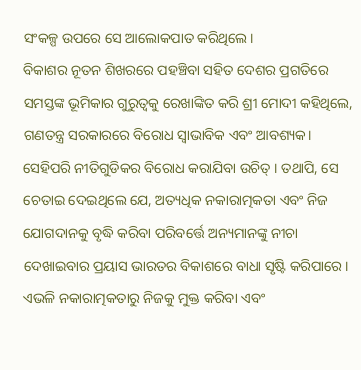ସଂକଳ୍ପ ଉପରେ ସେ ଆଲୋକପାତ କରିଥିଲେ।
ବିକାଶର ନୂତନ ଶିଖରରେ ପହଞ୍ଚିବା ସହିତ ଦେଶର ପ୍ରଗତିରେ ସମସ୍ତଙ୍କ ଭୂମିକାର ଗୁରୁତ୍ୱକୁ ରେଖାଙ୍କିତ କରି ଶ୍ରୀ ମୋଦୀ କହିଥିଲେ, ଗଣତନ୍ତ୍ର ସରକାରରେ ବିରୋଧ ସ୍ୱାଭାବିକ ଏବଂ ଆବଶ୍ୟକ। ସେହିପରି ନୀତିଗୁଡିକର ବିରୋଧ କରାଯିବା ଉଚିତ୍ । ତଥାପି, ସେ ଚେତାଇ ଦେଇଥିଲେ ଯେ, ଅତ୍ୟଧିକ ନକାରାତ୍ମକତା ଏବଂ ନିଜ ଯୋଗଦାନକୁ ବୃଦ୍ଧି କରିବା ପରିବର୍ତ୍ତେ ଅନ୍ୟମାନଙ୍କୁ ନୀଚା ଦେଖାଇବାର ପ୍ରୟାସ ଭାରତର ବିକାଶରେ ବାଧା ସୃଷ୍ଟି କରିପାରେ। ଏଭଳି ନକାରାତ୍ମକତାରୁ ନିଜକୁ ମୁକ୍ତ କରିବା ଏବଂ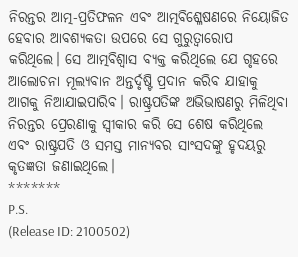ନିରନ୍ତର ଆତ୍ମ-ପ୍ରତିଫଳନ ଏବଂ ଆତ୍ମବିଶ୍ଳେଷଣରେ ନିୟୋଜିତ ହେବାର ଆବଶ୍ୟକତା ଉପରେ ସେ ଗୁରୁତ୍ୱାରୋପ କରିଥିଲେ। ସେ ଆତ୍ମବିଶ୍ୱାସ ବ୍ୟକ୍ତ କରିଥିଲେ ଯେ ଗୃହରେ ଆଲୋଚନା ମୂଲ୍ୟବାନ ଅନ୍ତର୍ଦୃଷ୍ଟି ପ୍ରଦାନ କରିବ ଯାହାକୁ ଆଗକୁ ନିଆଯାଇପାରିବ। ରାଷ୍ଟ୍ରପତିଙ୍କ ଅଭିଭାଷଣରୁ ମିଳିଥିବା ନିରନ୍ତର ପ୍ରେରଣାକୁ ସ୍ୱୀକାର କରି ସେ ଶେଷ କରିଥିଲେ ଏବଂ ରାଷ୍ଟ୍ରପତି ଓ ସମସ୍ତ ମାନ୍ୟବର ସାଂସଦଙ୍କୁ ହୃଦୟରୁ କୃତଜ୍ଞତା ଜଣାଇଥିଲେ।
*******
P.S.
(Release ID: 2100502)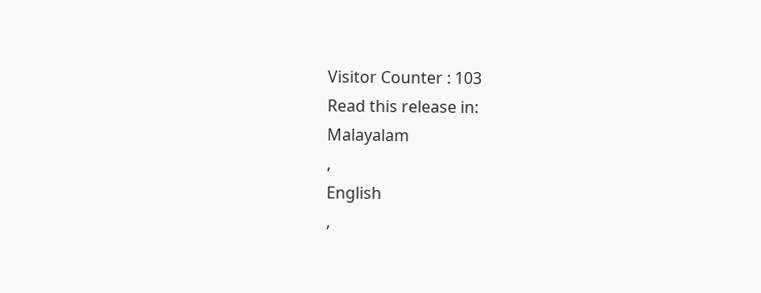Visitor Counter : 103
Read this release in:
Malayalam
,
English
,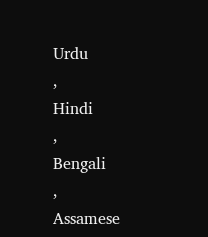Urdu
,
Hindi
,
Bengali
,
Assamese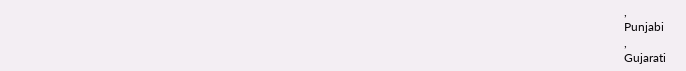,
Punjabi
,
Gujarati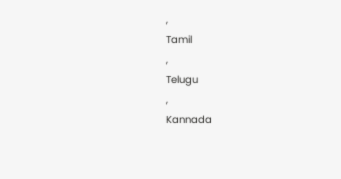,
Tamil
,
Telugu
,
Kannada